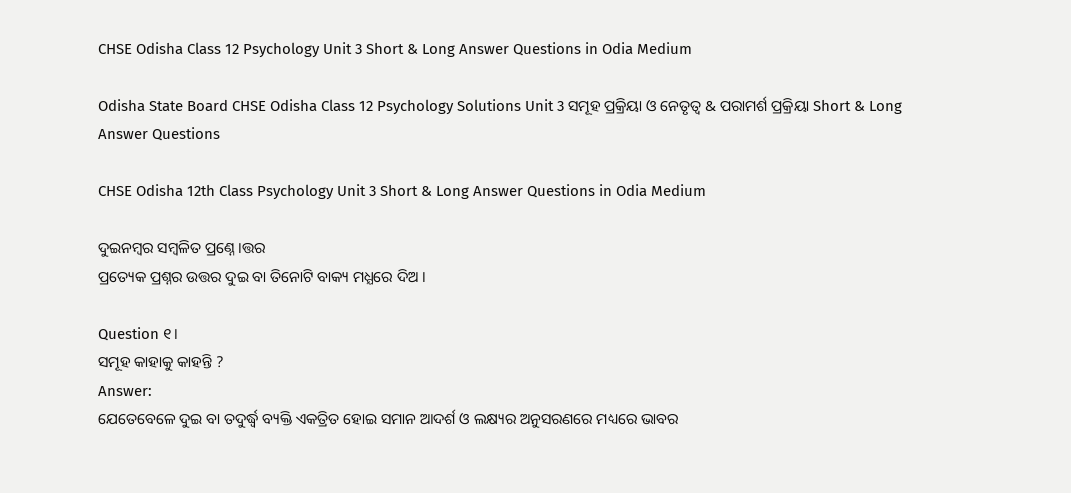CHSE Odisha Class 12 Psychology Unit 3 Short & Long Answer Questions in Odia Medium

Odisha State Board CHSE Odisha Class 12 Psychology Solutions Unit 3 ସମୂହ ପ୍ରକ୍ରିୟା ଓ ନେତୃତ୍ଵ & ପରାମର୍ଶ ପ୍ରକ୍ରିୟା Short & Long Answer Questions

CHSE Odisha 12th Class Psychology Unit 3 Short & Long Answer Questions in Odia Medium

ଦୁଇନମ୍ୱର ସମ୍ୱଳିତ ପ୍ରଣ୍ନେ।ତ୍ତର
ପ୍ରତ୍ୟେକ ପ୍ରଶ୍ନର ଉତ୍ତର ଦୁଇ ବା ତିନୋଟି ବାକ୍ୟ ମଧ୍ଯରେ ଦିଅ ।

Question ୧।
ସମୂହ କାହାକୁ କାହନ୍ତି ?
Answer:
ଯେତେବେଳେ ଦୁଇ ବା ତଦୁର୍ଦ୍ଧ୍ବ ବ୍ୟକ୍ତି ଏକତ୍ରିତ ହୋଇ ସମାନ ଆଦର୍ଶ ଓ ଲକ୍ଷ୍ୟର ଅନୁସରଣରେ ମଧ୍ୟରେ ଭାବର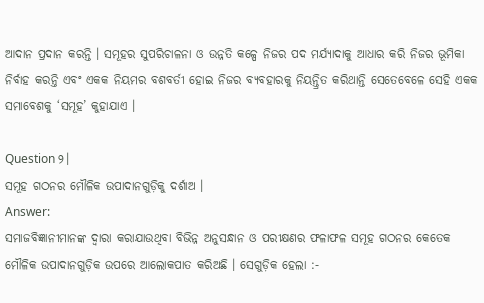ଆଦାନ ପ୍ରଦାନ କରନ୍ତି । ସମୂହର ସୁପରିଚାଳନା ଓ ଉନ୍ନତି କଳ୍ପେ ନିଜର ପଦ ମର୍ଯ୍ୟାଦାକୁ ଆଧାର କରି ନିଜର ଭୂମିକା ନିର୍ବାହ କରନ୍ତି ଏବଂ ଏକକ ନିୟମର ବଶବର୍ତୀ ହୋଇ ନିଜର ବ୍ୟବହାରକୁ ନିୟନ୍ତ୍ରିତ କରିଥାନ୍ତି ସେତେବେଳେ ସେହି ଏକକ ସମାବେଶକୁ ‘ସମୂହ’ କୁହାଯାଏ ।

Question ୨।
ସମୂହ ଗଠନର ମୌଳିକ ଉପାଦାନଗୁଡ଼ିକୁ ଦର୍ଶାଅ ।
Answer:
ସମାଜବିଜ୍ଞାନୀମାନଙ୍କ ଦ୍ଵାରା କରାଯାଉଥିବା ବିଭିନ୍ନ ଅନୁସନ୍ଧାନ ଓ ପରୀକ୍ଷଣର ଫଳାଫଳ ସମୂହ ଗଠନର କେତେକ ମୌଳିକ ଉପାଦାନଗୁଡ଼ିକ ଉପରେ ଆଲୋକପାତ କରିଅଛି । ସେଗୁଡ଼ିକ ହେଲା :-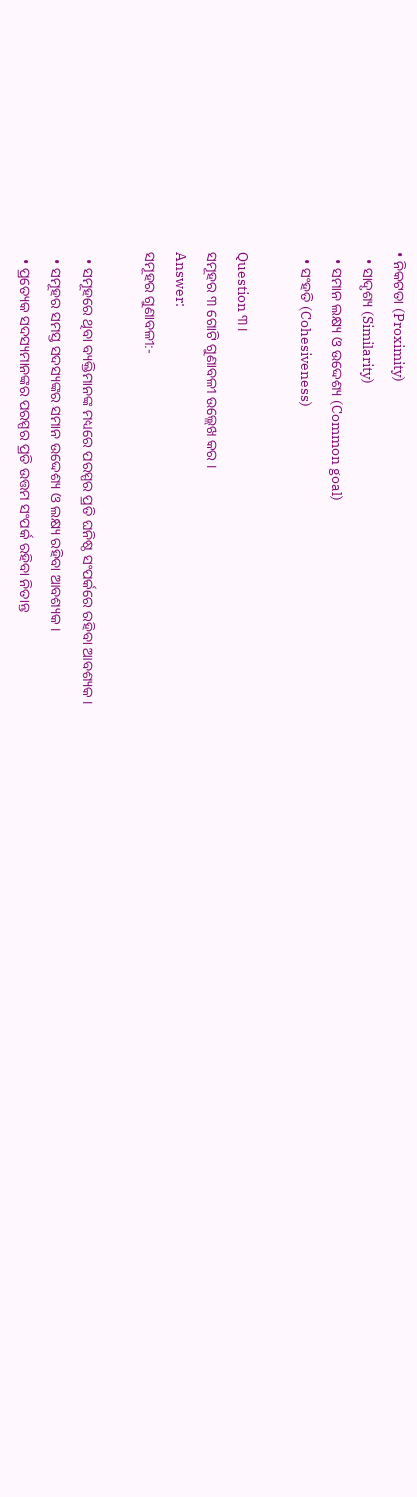• ନିକଟତା (Proximity)
  • ସାଦୃଶ୍ୟ (Similarity)
  • ସମାନ ଲକ୍ଷ୍ୟ ଓ ଉଦ୍ଦେଶ୍ୟ (Common goal)
  • ସଂହତି (Cohesiveness)

Question ୩।
ସମୂହର ୩ ଗୋଟି ଗୁଣାବଳୀ ଉଲ୍ଲେଖ କର ।
Answer:
ସମୂହର ଗୁଣାବଳୀ:-

  • ସମୂହରେ ଥିବା ବ୍ୟକ୍ତିମାନଙ୍କ ମଧ୍ୟରେ ପରସ୍ପର ପ୍ରତି ଘନିଷ୍ଠ ସଂପର୍କରେ ରହିବା ଆବଶ୍ୟକ ।
  • ସମୂହର ସମସ୍ତ ସଦସ୍ୟଙ୍କର ସମାନ ଉଦ୍ଦେଶ୍ୟ ଓ ଲକ୍ଷ୍ୟ ରହିବା ଆବଶ୍ୟକ ।
  • ପ୍ରତ୍ୟେକ ସଦସ୍ୟମାନଙ୍କର ପରସ୍ପର ପ୍ରତି ଉତ୍ତମ ସଂପର୍କ ରହିବା ନିତାନ୍ତ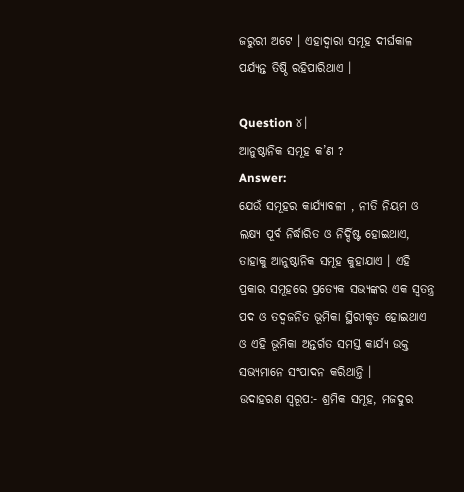ଜରୁରୀ ଅଟେ । ଏହାଦ୍ଵାରା ସମୂହ ଦୀର୍ଘକାଳ ପର୍ଯ୍ୟନ୍ତ ତିଷ୍ଠି ରହିପାରିଥାଏ ।

Question ୪।
ଆନୁଷ୍ଠାନିକ ସମୂହ କ’ଣ ?
Answer:
ଯେଉଁ ସମୂହର କାର୍ଯ୍ୟାବଳୀ , ନୀତି ନିୟମ ଓ ଲକ୍ଷ୍ୟ ପୂର୍ବ ନିର୍ଦ୍ଧାରିତ ଓ ନିର୍ଦ୍ଦିଷ୍ଟ ହୋଇଥାଏ, ତାହାକୁ ଆନୁଷ୍ଠାନିକ ସମୂହ କୁହାଯାଏ । ଏହି ପ୍ରକାର ସମୂହରେ ପ୍ରତ୍ୟେକ ସଭ୍ୟଙ୍କର ଏକ ସ୍ଵତନ୍ତ୍ର ପଦ ଓ ତଦ୍ଵଜନିତ ଭୂମିକା ସ୍ଥିରୀକୃତ ହୋଇଥାଏ ଓ ଏହି ଭୂମିକା ଅନ୍ତର୍ଗତ ସମସ୍ତ କାର୍ଯ୍ୟ ଉକ୍ତ ସଭ୍ୟମାନେ ସଂପାଦନ କରିଥାନ୍ତି ।
ଉଦାହରଣ ସ୍ଵରୂପ:- ଶ୍ରମିକ ସମୂହ, ମଜଦୁର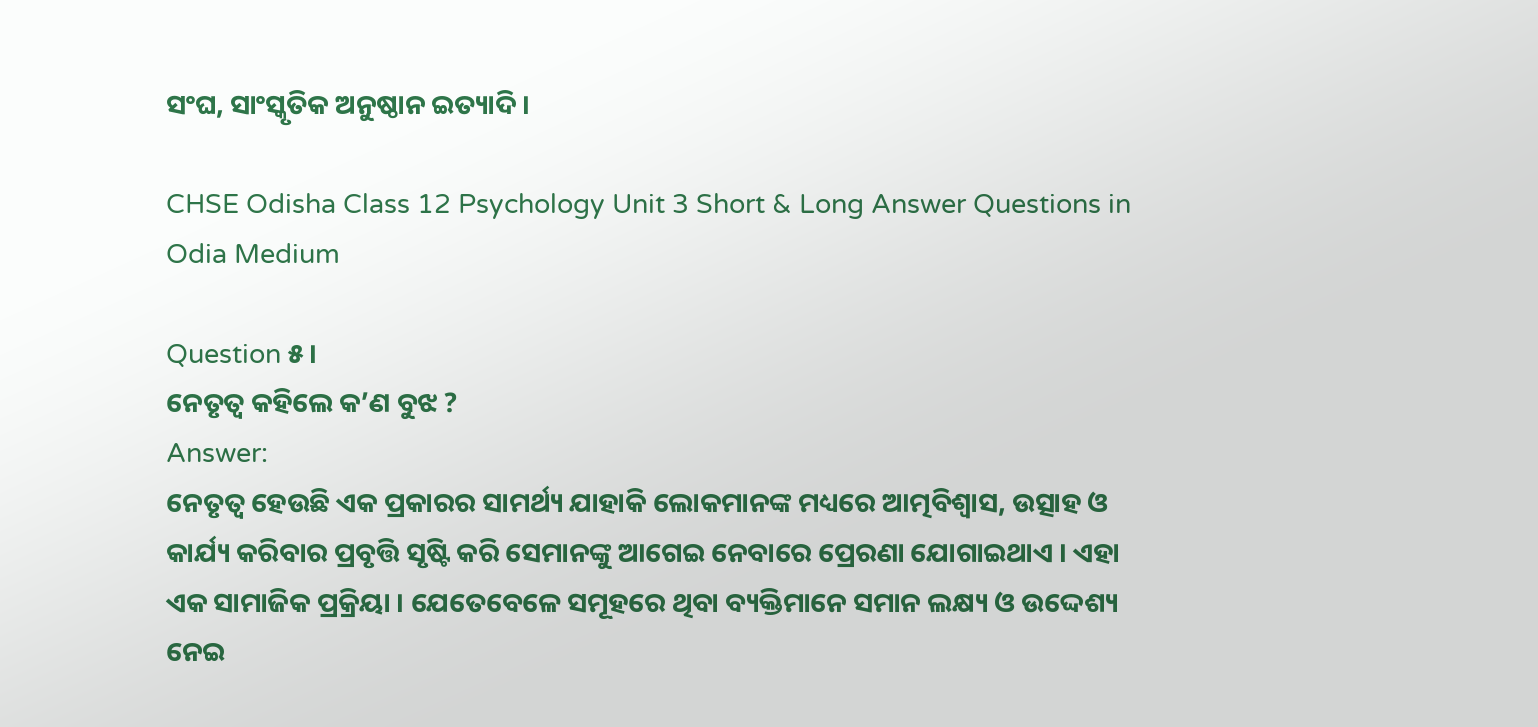ସଂଘ, ସାଂସ୍କୃତିକ ଅନୁଷ୍ଠାନ ଇତ୍ୟାଦି ।

CHSE Odisha Class 12 Psychology Unit 3 Short & Long Answer Questions in Odia Medium

Question ୫।
ନେତୃତ୍ବ କହିଲେ କ’ଣ ବୁଝ ?
Answer:
ନେତୃତ୍ଵ ହେଉଛି ଏକ ପ୍ରକାରର ସାମର୍ଥ୍ୟ ଯାହାକି ଲୋକମାନଙ୍କ ମଧ୍ୟରେ ଆତ୍ମବିଶ୍ଵାସ, ଉତ୍ସାହ ଓ କାର୍ଯ୍ୟ କରିବାର ପ୍ରବୃତ୍ତି ସୃଷ୍ଟି କରି ସେମାନଙ୍କୁ ଆଗେଇ ନେବାରେ ପ୍ରେରଣା ଯୋଗାଇଥାଏ । ଏହା ଏକ ସାମାଜିକ ପ୍ରକ୍ରିୟା । ଯେତେବେଳେ ସମୂହରେ ଥିବା ବ୍ୟକ୍ତିମାନେ ସମାନ ଲକ୍ଷ୍ୟ ଓ ଉଦ୍ଦେଶ୍ୟ ନେଇ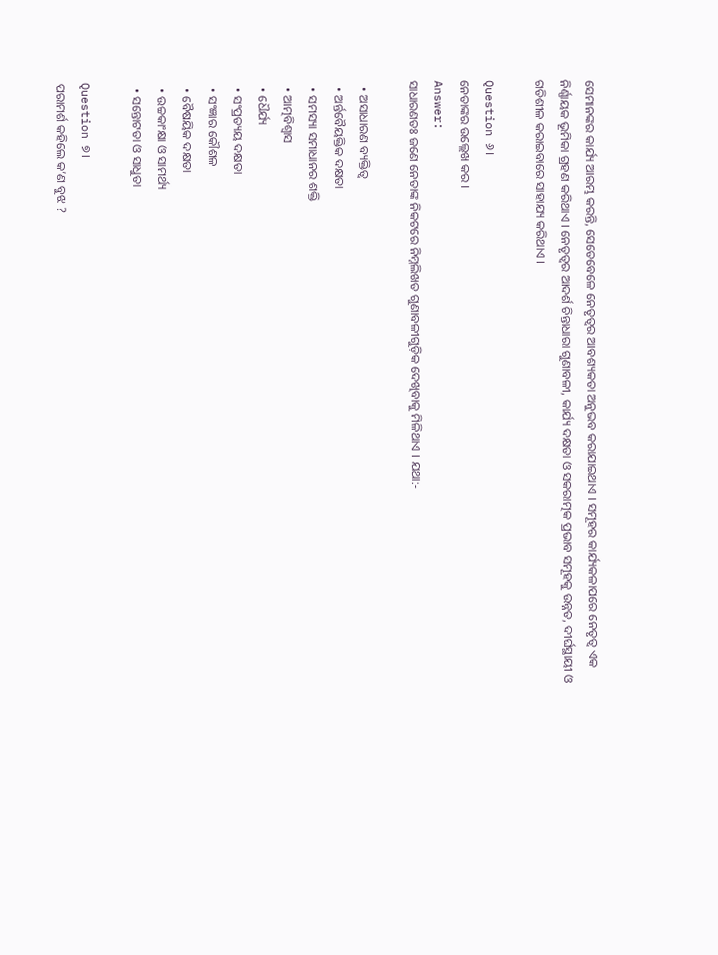ସେମାନଙ୍କର କାର୍ଯ୍ୟ ଆରମ୍ଭ କରନ୍ତି, ସେତେବେଳେ ନେତୃତ୍ଵର ଆବଶ୍ୟକତା ଅନୁଭବ କରାଯାଇଥାଏ । ସମୂହର କାର୍ଯ୍ୟକଳାପରେ ନେତୃତ୍ଵ ଏକ ନିର୍ଣ୍ଣାୟକ ଭୂମିକା ଗ୍ରହଣ କରିଥାଏ । ନେତୃତ୍ବର ଆଦର୍ଶ ଚିନ୍ତାଧାରା ଗୁଣାବଳୀ, କାର୍ଯ୍ୟ ଦକ୍ଷତା ଓ ସକରାତ୍ମକ ପ୍ରଭାବ ସମୂହକୁ ଉନ୍ନତ, ଦୀର୍ଘସ୍ଥାୟୀ ଓ ଗତିଶୀଳ କରାଇବାରେ ସାହାଯ୍ୟ କରିଥାଏ ।

Question ୬।
ନେତାଙ୍କର ଉଲ୍ଲେଖ କର ।
Answer:
ସାଧାରଣତଃ ଜଣେ ନେତାଙ୍କ ନିକଟରେ ନିମ୍ନଲିଖତ ଗୁଣାବଳୀଗୁଡ଼ିକ ଦେଖିବାକୁ ମିଳିଥାଏ । ଯଥା:-

  • ଅସାଧାରଣ ବ୍ୟକ୍ତିତ୍ଵ
  • ଅର୍ନ୍ତବୈୟକ୍ତିକ ଦକ୍ଷତା
  • ସମସ୍ୟା ସମାଧାନର ଶକ୍ତି
  • ଆତ୍ମବିଶ୍ଵାସ
  • ଧୈର୍ଯ୍ୟ
  • ସଂପ୍ରତ୍ୟୟ ଦକ୍ଷତା
  • ସଂଜ୍ଞାର କୌଶଳ
  • ବୈଷୟିକ ଦକ୍ଷତା
  • ଉଚ୍ଚକାଂକ୍ଷା ଓ ସାମର୍ଥ୍ୟ
  • ସନ୍ତୋଟତା ଓ ସାଧୁତା

Question ୭।
ପରାମର୍ଶ କହିଲେ କ’ଣ ବୁଝ ?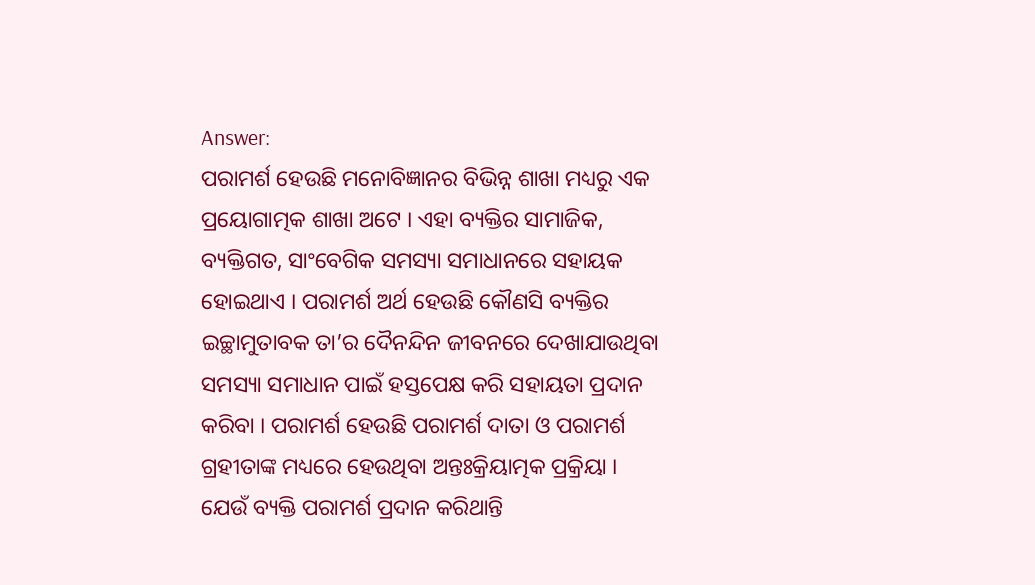Answer:
ପରାମର୍ଶ ହେଉଛି ମନୋବିଜ୍ଞାନର ବିଭିନ୍ନ ଶାଖା ମଧ୍ୟରୁ ଏକ ପ୍ରୟୋଗାତ୍ମକ ଶାଖା ଅଟେ । ଏହା ବ୍ୟକ୍ତିର ସାମାଜିକ, ବ୍ୟକ୍ତିଗତ, ସାଂବେଗିକ ସମସ୍ୟା ସମାଧାନରେ ସହାୟକ ହୋଇଥାଏ । ପରାମର୍ଶ ଅର୍ଥ ହେଉଛି କୌଣସି ବ୍ୟକ୍ତିର ଇଚ୍ଛାମୁତାବକ ତା’ର ଦୈନନ୍ଦିନ ଜୀବନରେ ଦେଖାଯାଉଥିବା ସମସ୍ୟା ସମାଧାନ ପାଇଁ ହସ୍ତପେକ୍ଷ କରି ସହାୟତା ପ୍ରଦାନ କରିବା । ପରାମର୍ଶ ହେଉଛି ପରାମର୍ଶ ଦାତା ଓ ପରାମର୍ଶ ଗ୍ରହୀତାଙ୍କ ମଧ୍ୟରେ ହେଉଥିବା ଅନ୍ତଃକ୍ରିୟାତ୍ମକ ପ୍ରକ୍ରିୟା । ଯେଉଁ ବ୍ୟକ୍ତି ପରାମର୍ଶ ପ୍ରଦାନ କରିଥାନ୍ତି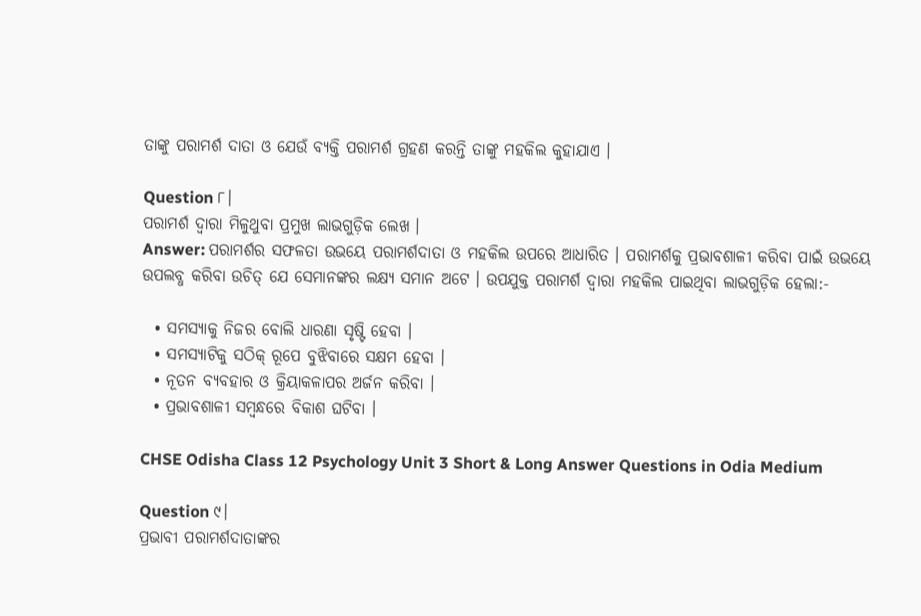ତାଙ୍କୁ ପରାମର୍ଶ ଦାତା ଓ ଯେଉଁ ବ୍ୟକ୍ତି ପରାମର୍ଶ ଗ୍ରହଣ କରନ୍ତି ତାଙ୍କୁ ମହକିଲ କୁହାଯାଏ ।

Question ୮।
ପରାମର୍ଶ ଦ୍ବାରା ମିଳୁଥୁବା ପ୍ରମୁଖ ଲାଭଗୁଡ଼ିକ ଲେଖ ।
Answer: ପରାମର୍ଶର ସଫଳତା ଉଭୟେ ପରାମର୍ଶଦାତା ଓ ମହକିଲ ଉପରେ ଆଧାରିତ । ପରାମର୍ଶକୁ ପ୍ରଭାବଶାଳୀ କରିବା ପାଇଁ ଉଭୟେ ଉପଲବ୍ଧ କରିବା ଉଚିତ୍ ଯେ ସେମାନଙ୍କର ଲକ୍ଷ୍ୟ ସମାନ ଅଟେ । ଉପଯୁକ୍ତ ପରାମର୍ଶ ଦ୍ବାରା ମହକିଲ ପାଇଥିବା ଲାଭଗୁଡ଼ିକ ହେଲା:-

  • ସମସ୍ୟାକୁ ନିଜର ବୋଲି ଧାରଣା ସୃଷ୍ଟି ହେବା ।
  • ସମସ୍ୟାଟିକୁ ସଠିକ୍ ରୂପେ ବୁଝିବାରେ ସକ୍ଷମ ହେବା ।
  • ନୂତନ ବ୍ୟବହାର ଓ କ୍ରିୟାକଳାପର ଅର୍ଜନ କରିବା ।
  • ପ୍ରଭାବଶାଳୀ ସମ୍ବନ୍ଧରେ ବିକାଶ ଘଟିବା ।

CHSE Odisha Class 12 Psychology Unit 3 Short & Long Answer Questions in Odia Medium

Question ୯।
ପ୍ରଭାବୀ ପରାମର୍ଶଦାତାଙ୍କର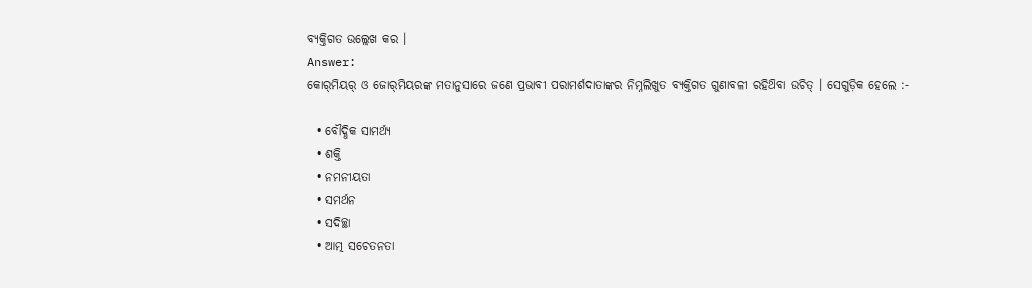ବ୍ୟକ୍ତିଗତ ଉଲ୍ଲେଖ କର ।
Answer:
କୋର୍‌ମିୟର୍ ଓ ଜୋର୍‌ମିୟରଙ୍କ ମତାନୁସାରେ ଜଣେ ପ୍ରଭାବୀ ପରାମର୍ଶଦାତାଙ୍କର ନିମ୍ନଲିଖୁତ ବ୍ୟକ୍ତିଗତ ଗୁଣାବଳୀ ରହିଥ‌ିବା ଉଚିତ୍ । ସେଗୁଡ଼ିକ ହେଲେ :-

  • ବୌଦ୍ଧିକ ସାମର୍ଥ୍ୟ
  • ଶକ୍ତି
  • ନମନୀୟତା
  • ସମର୍ଥନ
  • ସଦିଚ୍ଛା
  • ଆତ୍ମ ସଚେତନତା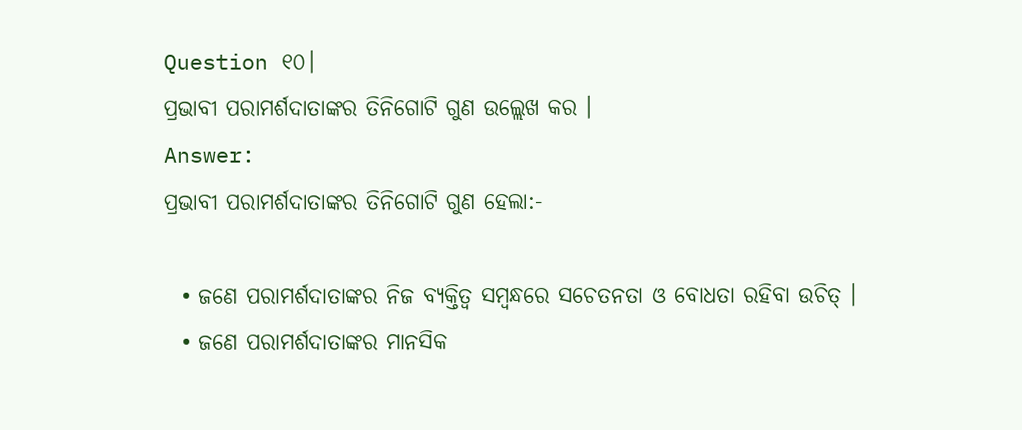Question ୧୦।
ପ୍ରଭାବୀ ପରାମର୍ଶଦାତାଙ୍କର ତିନିଗୋଟି ଗୁଣ ଉଲ୍ଲେଖ କର ।
Answer:
ପ୍ରଭାବୀ ପରାମର୍ଶଦାତାଙ୍କର ତିନିଗୋଟି ଗୁଣ ହେଲା:-

  • ଜଣେ ପରାମର୍ଶଦାତାଙ୍କର ନିଜ ବ୍ୟକ୍ତିତ୍ଵ ସମ୍ବନ୍ଧରେ ସଚେତନତା ଓ ବୋଧତା ରହିବା ଉଚିତ୍ ।
  • ଜଣେ ପରାମର୍ଶଦାତାଙ୍କର ମାନସିକ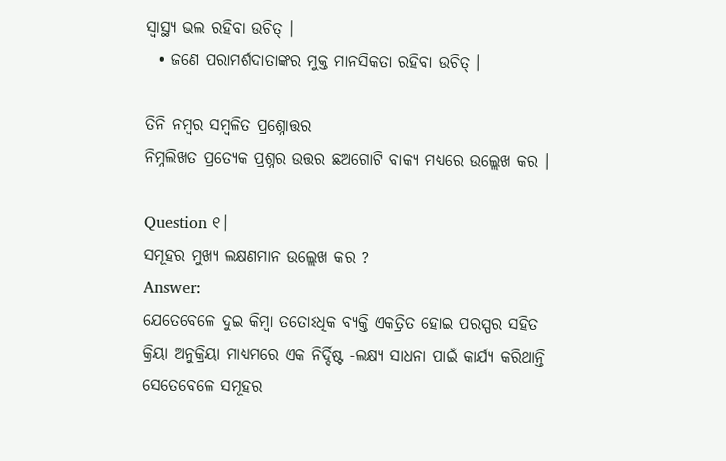ସ୍ଵାସ୍ଥ୍ୟ ଭଲ ରହିବା ଉଚିତ୍ ।
  • ଜଣେ ପରାମର୍ଶଦାତାଙ୍କର ମୁକ୍ତ ମାନସିକତା ରହିବା ଉଚିତ୍ ।

ତିନି ନମ୍ବର ସମ୍ବଳିତ ପ୍ରଶ୍ନୋତ୍ତର
ନିମ୍ନଲିଖତ ପ୍ରତ୍ୟେକ ପ୍ରଶ୍ନର ଉତ୍ତର ଛଅଗୋଟି ବାକ୍ୟ ମଧ୍ଯରେ ଉଲ୍ଲେଖ କର ।

Question ୧।
ସମୂହର ମୁଖ୍ୟ ଲକ୍ଷଣମାନ ଉଲ୍ଲେଖ କର ?
Answer:
ଯେତେବେଳେ ଦୁଇ କିମ୍ବା ତତୋଽଧିକ ବ୍ୟକ୍ତି ଏକତ୍ରିତ ହୋଇ ପରସ୍ପର ସହିତ କ୍ରିୟା ଅନୁକ୍ରିୟା ମାଧ୍ୟମରେ ଏକ ନିର୍ଦ୍ଦିଷ୍ଟ -ଲକ୍ଷ୍ୟ ସାଧନା ପାଇଁ କାର୍ଯ୍ୟ କରିଥାନ୍ତି ସେତେବେଳେ ସମୂହର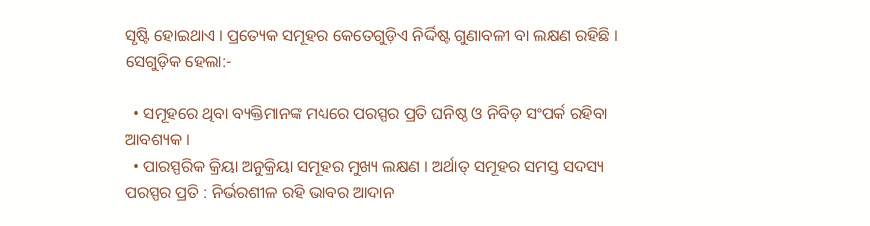ସୃଷ୍ଟି ହୋଇଥାଏ । ପ୍ରତ୍ୟେକ ସମୂହର କେତେଗୁଡ଼ିଏ ନିର୍ଦ୍ଦିଷ୍ଟ ଗୁଣାବଳୀ ବା ଲକ୍ଷଣ ରହିଛି । ସେଗୁଡ଼ିକ ହେଲା:-

  • ସମୂହରେ ଥିବା ବ୍ୟକ୍ତିମାନଙ୍କ ମଧ୍ୟରେ ପରସ୍ପର ପ୍ରତି ଘନିଷ୍ଠ ଓ ନିବିଡ଼ ସଂପର୍କ ରହିବା ଆବଶ୍ୟକ ।
  • ପାରସ୍ପରିକ କ୍ରିୟା ଅନୁକ୍ରିୟା ସମୂହର ମୁଖ୍ୟ ଲକ୍ଷଣ । ଅର୍ଥାତ୍ ସମୂହର ସମସ୍ତ ସଦସ୍ୟ ପରସ୍ପର ପ୍ରତି : ନିର୍ଭରଶୀଳ ରହି ଭାବର ଆଦାନ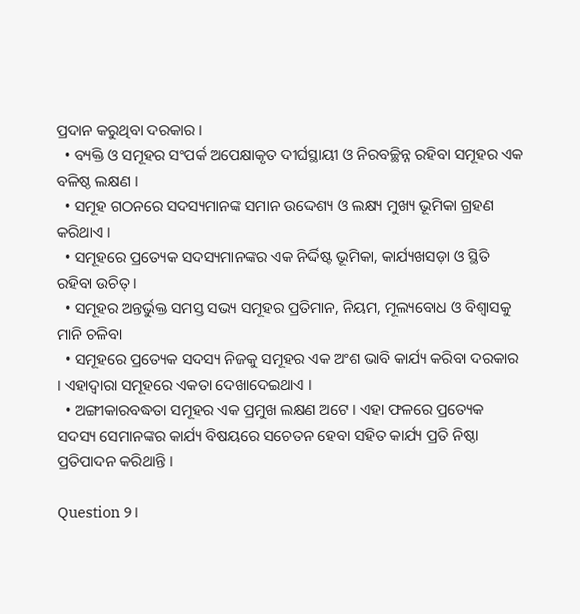ପ୍ରଦାନ କରୁଥିବା ଦରକାର ।
  • ବ୍ୟକ୍ତି ଓ ସମୂହର ସଂପର୍କ ଅପେକ୍ଷାକୃତ ଦୀର୍ଘସ୍ଥାୟୀ ଓ ନିରବଚ୍ଛିନ୍ନ ରହିବା ସମୂହର ଏକ ବଳିଷ୍ଠ ଲକ୍ଷଣ ।
  • ସମୂହ ଗଠନରେ ସଦସ୍ୟମାନଙ୍କ ସମାନ ଉଦ୍ଦେଶ୍ୟ ଓ ଲକ୍ଷ୍ୟ ମୁଖ୍ୟ ଭୂମିକା ଗ୍ରହଣ କରିଥାଏ ।
  • ସମୂହରେ ପ୍ରତ୍ୟେକ ସଦସ୍ୟମାନଙ୍କର ଏକ ନିର୍ଦ୍ଦିଷ୍ଟ ଭୂମିକା, କାର୍ଯ୍ୟଖସଡ଼ା ଓ ସ୍ଥିତି ରହିବା ଉଚିତ୍ ।
  • ସମୂହର ଅନ୍ତର୍ଭୁକ୍ତ ସମସ୍ତ ସଭ୍ୟ ସମୂହର ପ୍ରତିମାନ, ନିୟମ, ମୂଲ୍ୟବୋଧ ଓ ବିଶ୍ଵାସକୁ ମାନି ଚଳିବା
  • ସମୂହରେ ପ୍ରତ୍ୟେକ ସଦସ୍ୟ ନିଜକୁ ସମୂହର ଏକ ଅଂଶ ଭାବି କାର୍ଯ୍ୟ କରିବା ଦରକାର । ଏହାଦ୍ଵାରା ସମୂହରେ ଏକତା ଦେଖାଦେଇଥାଏ ।
  • ଅଙ୍ଗୀକାରବଦ୍ଧତା ସମୂହର ଏକ ପ୍ରମୁଖ ଲକ୍ଷଣ ଅଟେ । ଏହା ଫଳରେ ପ୍ରତ୍ୟେକ ସଦସ୍ୟ ସେମାନଙ୍କର କାର୍ଯ୍ୟ ବିଷୟରେ ସଚେତନ ହେବା ସହିତ କାର୍ଯ୍ୟ ପ୍ରତି ନିଷ୍ଠା ପ୍ରତିପାଦନ କରିଥାନ୍ତି ।

Question ୨।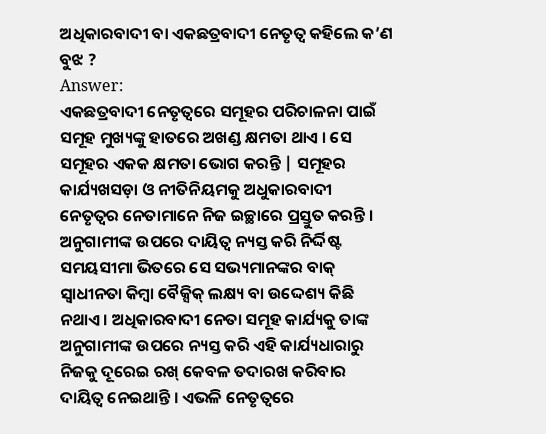ଅଧିକାରବାଦୀ ବା ଏକଛତ୍ରବାଦୀ ନେତୃତ୍ଵ କହିଲେ କ’ଣ ବୁଝ ?
Answer:
ଏକଛତ୍ରବାଦୀ ନେତୃତ୍ଵରେ ସମୂହର ପରିଚାଳନା ପାଇଁ ସମୂହ ମୁଖ୍ୟଙ୍କୁ ହାତରେ ଅଖଣ୍ଡ କ୍ଷମତା ଥାଏ । ସେ ସମୂହର ଏକକ କ୍ଷମତା ଭୋଗ କରନ୍ତି | ସମୂହର କାର୍ଯ୍ୟଖସଡ଼ା ଓ ନୀତିନିୟମକୁ ଅଧୁକାରବାଦୀ ନେତୃତ୍ଵର ନେତାମାନେ ନିଜ ଇଚ୍ଛାରେ ପ୍ରସ୍ତୁତ କରନ୍ତି । ଅନୁଗାମୀଙ୍କ ଉପରେ ଦାୟିତ୍ଵ ନ୍ୟସ୍ତ କରି ନିର୍ଦ୍ଦିଷ୍ଟ ସମୟସୀମା ଭିତରେ ସେ ସଭ୍ୟମାନଙ୍କର ବାକ୍ ସ୍ଵାଧୀନତା କିମ୍ବା ବୈକ୍ସିକ୍ ଲକ୍ଷ୍ୟ ବା ଉଦ୍ଦେଶ୍ୟ କିଛି ନଥାଏ । ଅଧିକାରବାଦୀ ନେତା ସମୂହ କାର୍ଯ୍ୟକୁ ତାଙ୍କ ଅନୁଗାମୀଙ୍କ ଉପରେ ନ୍ୟସ୍ତ କରି ଏହି କାର୍ଯ୍ୟଧାରାରୁ ନିଜକୁ ଦୂରେଇ ରଖ୍ କେବଳ ତଦାରଖ କରିବାର ଦାୟିତ୍ଵ ନେଇଥାନ୍ତି । ଏଭଳି ନେତୃତ୍ଵରେ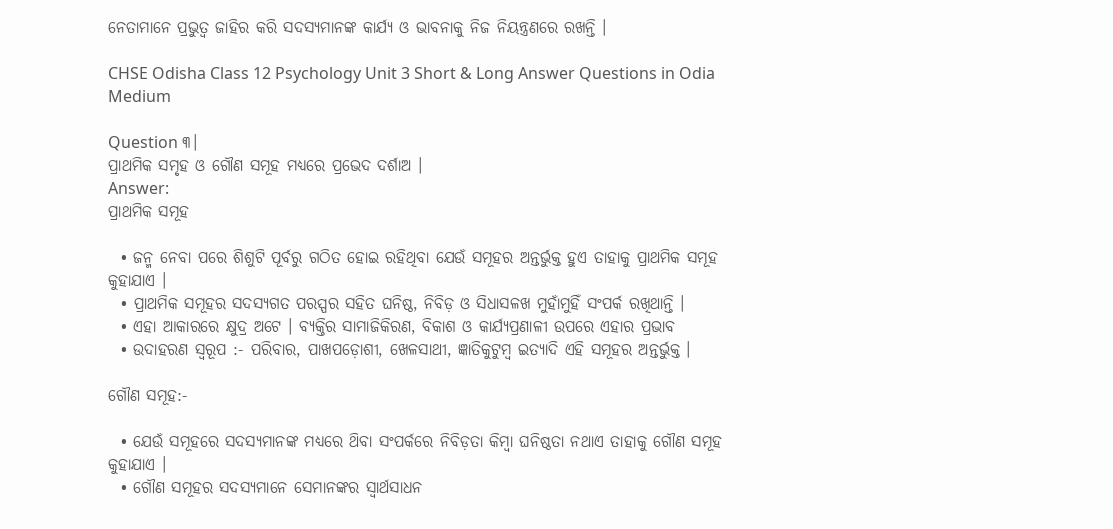ନେତାମାନେ ପ୍ରଭୁତ୍ଵ ଜାହିର କରି ସଦସ୍ୟମାନଙ୍କ କାର୍ଯ୍ୟ ଓ ଭାବନାକୁ ନିଜ ନିୟନ୍ତ୍ରଣରେ ରଖନ୍ତି ।

CHSE Odisha Class 12 Psychology Unit 3 Short & Long Answer Questions in Odia Medium

Question ୩।
ପ୍ରାଥମିକ ସମୃହ ଓ ଗୌଣ ସମୂହ ମଧ୍ୟରେ ପ୍ରଭେଦ ଦର୍ଶାଅ ।
Answer:
ପ୍ରାଥମିକ ସମୂହ

  • ଜନ୍ମ ନେବା ପରେ ଶିଶୁଟି ପୂର୍ବରୁ ଗଠିତ ହୋଇ ରହିଥିବା ଯେଉଁ ସମୂହର ଅନ୍ତର୍ଭୁକ୍ତ ହୁଏ ତାହାକୁ ପ୍ରାଥମିକ ସମୂହ କୁହାଯାଏ ।
  • ପ୍ରାଥମିକ ସମୂହର ସଦସ୍ୟଗତ ପରସ୍ପର ସହିତ ଘନିଷ୍ଠ, ନିବିଡ଼ ଓ ସିଧାସଳଖ ମୁହାଁମୁହିଁ ସଂପର୍କ ରଖିଥାନ୍ତି ।
  • ଏହା ଆକାରରେ କ୍ଷୁଦ୍ର ଅଟେ । ବ୍ୟକ୍ତିର ସାମାଜିକିରଣ, ବିକାଶ ଓ କାର୍ଯ୍ୟପ୍ରଣାଳୀ ଉପରେ ଏହାର ପ୍ରଭାବ
  • ଉଦାହରଣ ସ୍ଵରୂପ :- ପରିବାର, ପାଖପଡ଼ୋଶୀ, ଖେଳସାଥୀ, ଜ୍ଞାତିକୁଟୁମ୍ବ ଇତ୍ୟାଦି ଏହି ସମୂହର ଅନ୍ତର୍ଭୁକ୍ତ ।

ଗୌଣ ସମୂହ:-

  • ଯେଉଁ ସମୂହରେ ସଦସ୍ୟମାନଙ୍କ ମଧ୍ୟରେ ଥ‌ିବା ସଂପର୍କରେ ନିବିଡ଼ତା କିମ୍ବା ଘନିଷ୍ଠତା ନଥାଏ ତାହାକୁ ଗୌଣ ସମୂହ କୁହାଯାଏ ।
  • ଗୌଣ ସମୂହର ସଦସ୍ୟମାନେ ସେମାନଙ୍କର ସ୍ଵାର୍ଥସାଧନ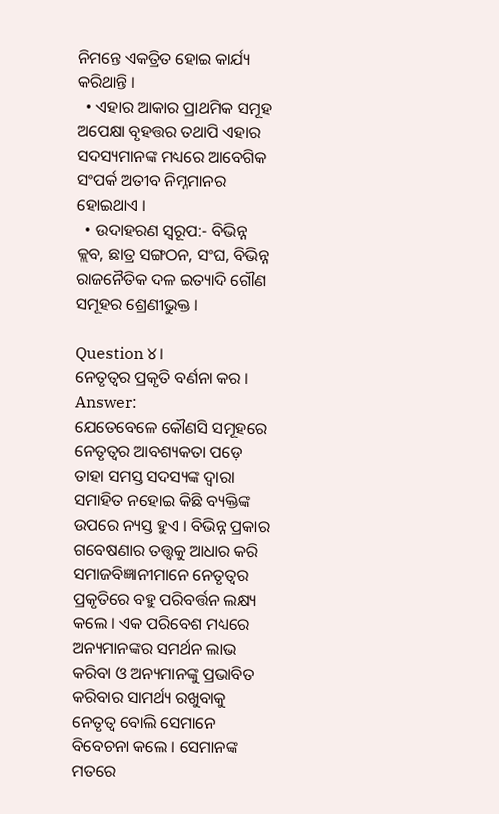ନିମନ୍ତେ ଏକତ୍ରିତ ହୋଇ କାର୍ଯ୍ୟ କରିଥାନ୍ତି ।
  • ଏହାର ଆକାର ପ୍ରାଥମିକ ସମୂହ ଅପେକ୍ଷା ବୃହତ୍ତର ତଥାପି ଏହାର ସଦସ୍ୟମାନଙ୍କ ମଧ୍ୟରେ ଆବେଗିକ ସଂପର୍କ ଅତୀବ ନିମ୍ନମାନର ହୋଇଥାଏ ।
  • ଉଦାହରଣ ସ୍ଵରୂପ:- ବିଭିନ୍ନ କ୍ଲବ, ଛାତ୍ର ସଙ୍ଗଠନ, ସଂଘ, ବିଭିନ୍ନ ରାଜନୈତିକ ଦଳ ଇତ୍ୟାଦି ଗୌଣ ସମୂହର ଶ୍ରେଣୀଭୁକ୍ତ ।

Question ୪।
ନେତୃତ୍ବର ପ୍ରକୃତି ବର୍ଣନା କର ।
Answer:
ଯେତେବେଳେ କୌଣସି ସମୂହରେ ନେତୃତ୍ଵର ଆବଶ୍ୟକତା ପଡ଼େ ତାହା ସମସ୍ତ ସଦସ୍ୟଙ୍କ ଦ୍ଵାରା ସମାହିତ ନହୋଇ କିଛି ବ୍ୟକ୍ତିଙ୍କ ଉପରେ ନ୍ୟସ୍ତ ହୁଏ । ବିଭିନ୍ନ ପ୍ରକାର ଗବେଷଣାର ତତ୍ତ୍ଵକୁ ଆଧାର କରି ସମାଜବିଜ୍ଞାନୀମାନେ ନେତୃତ୍ଵର ପ୍ରକୃତିରେ ବହୁ ପରିବର୍ତ୍ତନ ଲକ୍ଷ୍ୟ କଲେ । ଏକ ପରିବେଶ ମଧ୍ୟରେ ଅନ୍ୟମାନଙ୍କର ସମର୍ଥନ ଲାଭ କରିବା ଓ ଅନ୍ୟମାନଙ୍କୁ ପ୍ରଭାବିତ କରିବାର ସାମର୍ଥ୍ୟ ରଖୁବାକୁ ନେତୃତ୍ଵ ବୋଲି ସେମାନେ ବିବେଚନା କଲେ । ସେମାନଙ୍କ ମତରେ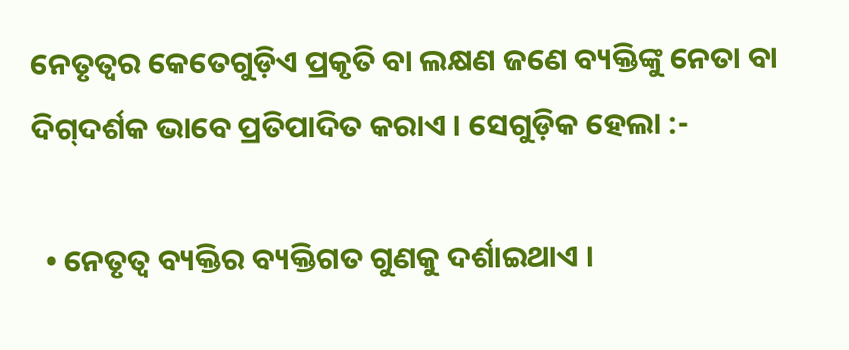ନେତୃତ୍ଵର କେତେଗୁଡ଼ିଏ ପ୍ରକୃତି ବା ଲକ୍ଷଣ ଜଣେ ବ୍ୟକ୍ତିଙ୍କୁ ନେତା ବା ଦିଗ୍‌ଦର୍ଶକ ଭାବେ ପ୍ରତିପାଦିତ କରାଏ । ସେଗୁଡ଼ିକ ହେଲା :-

  • ନେତୃତ୍ଵ ବ୍ୟକ୍ତିର ବ୍ୟକ୍ତିଗତ ଗୁଣକୁ ଦର୍ଶାଇଥାଏ ।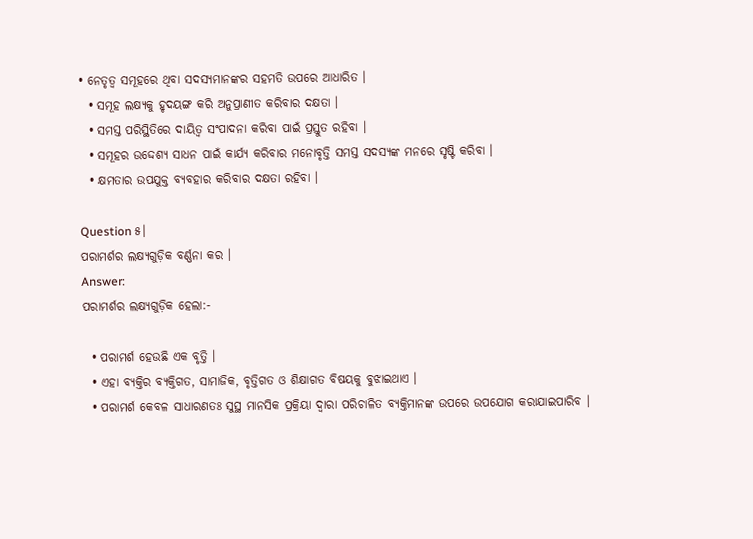• ନେତୃତ୍ଵ ସମୂହରେ ଥିବା ସଦସ୍ୟମାନଙ୍କର ସହମତି ଉପରେ ଆଧାରିତ ।
  • ସମୂହ ଲକ୍ଷ୍ୟକୁ ହୃଦୟଙ୍ଗ କରି ଅନୁପ୍ରାଣୀତ କରିବାର ଦକ୍ଷତା ।
  • ସମସ୍ତ ପରିସ୍ଥିତିରେ ଦାୟିତ୍ଵ ସଂପାଦନା କରିବା ପାଇଁ ପ୍ରସ୍ତୁତ ରହିବା ।
  • ସମୂହର ଉଦ୍ଦେଶ୍ୟ ସାଧନ ପାଇଁ କାର୍ଯ୍ୟ କରିବାର ମନୋବୃତ୍ତି ସମସ୍ତ ସଦସ୍ୟଙ୍କ ମନରେ ସୃଷ୍ଟି କରିବା ।
  • କ୍ଷମତାର ଉପଯୁକ୍ତ ବ୍ୟବହାର କରିବାର ଦକ୍ଷତା ରହିବା ।

Question ୫।
ପରାମର୍ଶର ଲକ୍ଷ୍ୟଗୁଡ଼ିକ ବର୍ଣ୍ଣନା କର ।
Answer:
ପରାମର୍ଶର ଲକ୍ଷ୍ୟଗୁଡ଼ିକ ହେଲା:-

  • ପରାମର୍ଶ ହେଉଛି ଏକ ବୃତ୍ତି ।
  • ଏହା ବ୍ୟକ୍ତିର ବ୍ୟକ୍ତିଗତ, ସାମାଜିକ, ବୃତ୍ତିଗତ ଓ ଶିକ୍ଷାଗତ ବିଷୟକୁ ବୁଝାଇଥାଏ ।
  • ପରାମର୍ଶ କେବଳ ସାଧାରଣତଃ ସୁସ୍ଥ ମାନସିକ ପ୍ରକ୍ରିୟା ଦ୍ଵାରା ପରିଚାଳିତ ବ୍ୟକ୍ତିମାନଙ୍କ ଉପରେ ଉପଯୋଗ କରାଯାଇପାରିବ ।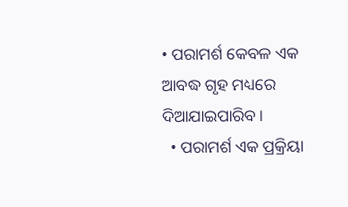• ପରାମର୍ଶ କେବଳ ଏକ ଆବଦ୍ଧ ଗୃହ ମଧ୍ୟରେ ଦିଆଯାଇପାରିବ ।
  • ପରାମର୍ଶ ଏକ ପ୍ରକ୍ରିୟା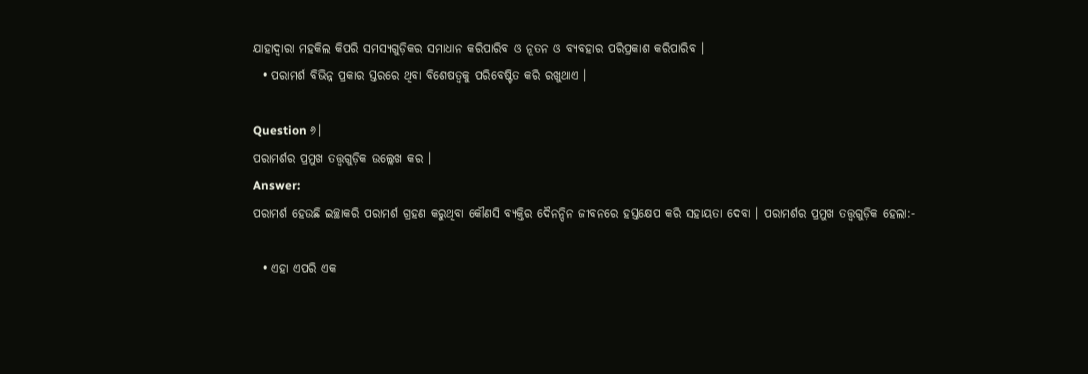ଯାହାଦ୍ଵାରା ମହକିଲ କିପରି ସମସ୍ୟଗୁଡ଼ିକର ସମାଧାନ କରିପାରିବ ଓ ନୂତନ ଓ ବ୍ୟବହାର ପରିପ୍ରକାଶ କରିପାରିବ ।
  • ପରାମର୍ଶ ବିଭିନ୍ନ ପ୍ରକାର ସ୍ତରରେ ଥିବା ବିଶେଷତ୍ଵକୁ ପରିବେଷ୍ଟିତ କରି ରଖୁଥାଏ ।

Question ୬।
ପରାମର୍ଶର ପ୍ରମୁଖ ତତ୍ତ୍ଵଗୁଡ଼ିକ ଉଲ୍ଲେଖ କର ।
Answer:
ପରାମର୍ଶ ହେଉଛି ଇଚ୍ଛାକରି ପରାମର୍ଶ ଗ୍ରହଣ କରୁଥିବା କୌଣସି ବ୍ୟକ୍ତିର ଦୈନନ୍ଦିନ ଜୀବନରେ ହସ୍ତକ୍ଷେପ କରି ସହାୟତା ଦେବା । ପରାମର୍ଶର ପ୍ରମୁଖ ତତ୍ତ୍ଵଗୁଡ଼ିକ ହେଲା:-

  • ଏହା ଏପରି ଏକ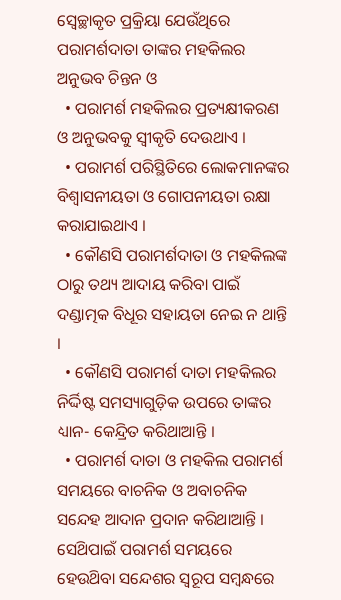ସ୍ଵେଚ୍ଛାକୃତ ପ୍ରକ୍ରିୟା ଯେଉଁଥିରେ ପରାମର୍ଶଦାତା ତାଙ୍କର ମହକିଲର ଅନୁଭବ ଚିନ୍ତନ ଓ
  • ପରାମର୍ଶ ମହକିଲର ପ୍ରତ୍ୟକ୍ଷୀକରଣ ଓ ଅନୁଭବକୁ ସ୍ୱୀକୃତି ଦେଉଥାଏ ।
  • ପରାମର୍ଶ ପରିସ୍ଥିତିରେ ଲୋକମାନଙ୍କର ବିଶ୍ଵାସନୀୟତା ଓ ଗୋପନୀୟତା ରକ୍ଷା କରାଯାଇଥାଏ ।
  • କୌଣସି ପରାମର୍ଶଦାତା ଓ ମହକିଲଙ୍କ ଠାରୁ ତଥ୍ୟ ଆଦାୟ କରିବା ପାଇଁ ଦଣ୍ଡାତ୍ମକ ବିଧୂର ସହାୟତା ନେଇ ନ ଥାନ୍ତି ।
  • କୌଣସି ପରାମର୍ଶ ଦାତା ମହକିଲର ନିର୍ଦ୍ଦିଷ୍ଟ ସମସ୍ୟାଗୁଡ଼ିକ ଉପରେ ତାଙ୍କର ଧ୍ୟାନ- କେନ୍ଦ୍ରିତ କରିଥାଆନ୍ତି ।
  • ପରାମର୍ଶ ଦାତା ଓ ମହକିଲ ପରାମର୍ଶ ସମୟରେ ବାଚନିକ ଓ ଅବାଚନିକ ସନ୍ଦେହ ଆଦାନ ପ୍ରଦାନ କରିଥାଆନ୍ତି । ସେଥ‌ିପାଇଁ ପରାମର୍ଶ ସମୟରେ ହେଉଥ‌ିବା ସନ୍ଦେଶର ସ୍ଵରୂପ ସମ୍ବନ୍ଧରେ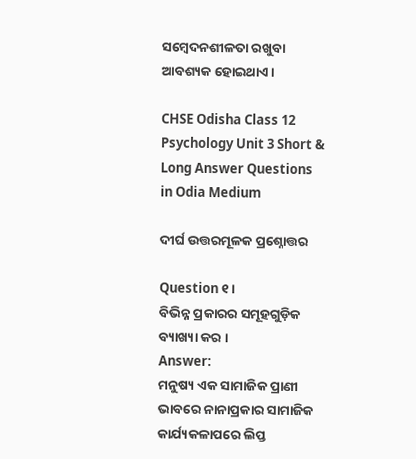ସମ୍ବେଦନଶୀଳତା ରଖୁବା ଆବଶ୍ୟକ ହୋଇଥାଏ ।

CHSE Odisha Class 12 Psychology Unit 3 Short & Long Answer Questions in Odia Medium

ଦୀର୍ଘ ଉତ୍ତରମୂଳକ ପ୍ରଶ୍ନୋତ୍ତର

Question ୧।
ବିଭିନ୍ନ ପ୍ରକାରର ସମୂହଗୁଡ଼ିକ ବ୍ୟାଖ୍ୟା କର ।
Answer:
ମନୁଷ୍ୟ ଏକ ସାମାଜିକ ପ୍ରାଣୀ ଭାବରେ ନାନାପ୍ରକାର ସାମାଜିକ କାର୍ଯ୍ୟକଳାପରେ ଲିପ୍ତ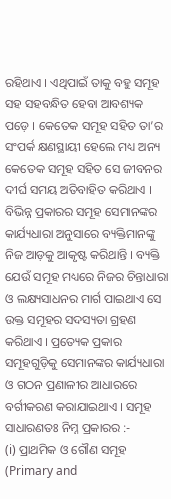ରହିଥାଏ । ଏଥିପାଇଁ ତାକୁ ବହୁ ସମୂହ ସହ ସହବନ୍ଧିତ ହେବା ଆବଶ୍ୟକ ପଡ଼େ । କେତେକ ସମୂହ ସହିତ ତା’ର ସଂପର୍କ କ୍ଷଣସ୍ଥାୟୀ ହେଲେ ମଧ୍ୟ ଅନ୍ୟ କେତେକ ସମୂହ ସହିତ ସେ ଜୀବନର ଦୀର୍ଘ ସମୟ ଅତିବାହିତ କରିଥାଏ । ବିଭିନ୍ନ ପ୍ରକାରର ସମୂହ ସେମାନଙ୍କର କାର୍ଯ୍ୟଧାରା ଅନୁସାରେ ବ୍ୟକ୍ତିମାନଙ୍କୁ ନିଜ ଆଡ଼କୁ ଆକୃଷ୍ଟ କରିଥାନ୍ତି । ବ୍ୟକ୍ତି ଯେଉଁ ସମୂହ ମଧ୍ୟରେ ନିଜର ଚିନ୍ତାଧାରା ଓ ଲକ୍ଷ୍ୟସାଧନର ମାର୍ଗ ପାଇଥାଏ ସେ ଉକ୍ତ ସମୂହର ସଦସ୍ୟତା ଗ୍ରହଣ କରିଥାଏ । ପ୍ରତ୍ୟେକ ପ୍ରକାର ସମୂହଗୁଡ଼ିକୁ ସେମାନଙ୍କର କାର୍ଯ୍ୟଧାରା ଓ ଗଠନ ପ୍ରଣାଳୀର ଆଧାରରେ ବର୍ଗୀକରଣ କରାଯାଇଥାଏ । ସମୂହ ସାଧାରଣତଃ ନିମ୍ନ ପ୍ରକାରର :-
(i) ପ୍ରାଥମିକ ଓ ଗୌଣ ସମୂହ (Primary and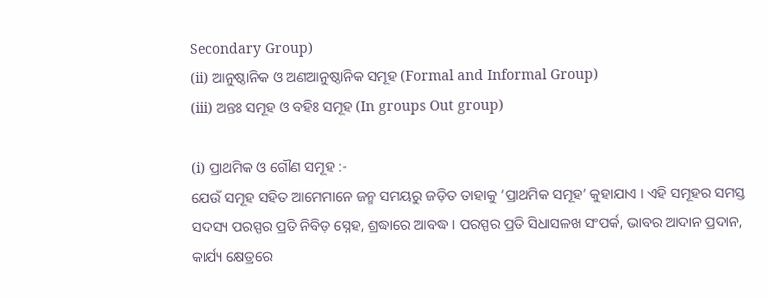Secondary Group)
(ii) ଆନୁଷ୍ଠାନିକ ଓ ଅଣଆନୁଷ୍ଠାନିକ ସମୂହ (Formal and Informal Group)
(iii) ଅନ୍ତଃ ସମୂହ ଓ ବହିଃ ସମୂହ (In groups Out group)

(i) ପ୍ରାଥମିକ ଓ ଗୌଣ ସମୂହ :-
ଯେଉଁ ସମୂହ ସହିତ ଆମେମାନେ ଜନ୍ମ ସମୟରୁ ଜଡ଼ିତ ତାହାକୁ ‘ପ୍ରାଥମିକ ସମୂହ’ କୁହାଯାଏ । ଏହି ସମୂହର ସମସ୍ତ ସଦସ୍ୟ ପରସ୍ପର ପ୍ରତି ନିବିଡ଼ ସ୍ନେହ, ଶ୍ରଦ୍ଧାରେ ଆବଦ୍ଧ । ପରସ୍ପର ପ୍ରତି ସିଧାସଳଖ ସଂପର୍କ, ଭାବର ଆଦାନ ପ୍ରଦାନ, କାର୍ଯ୍ୟ କ୍ଷେତ୍ରରେ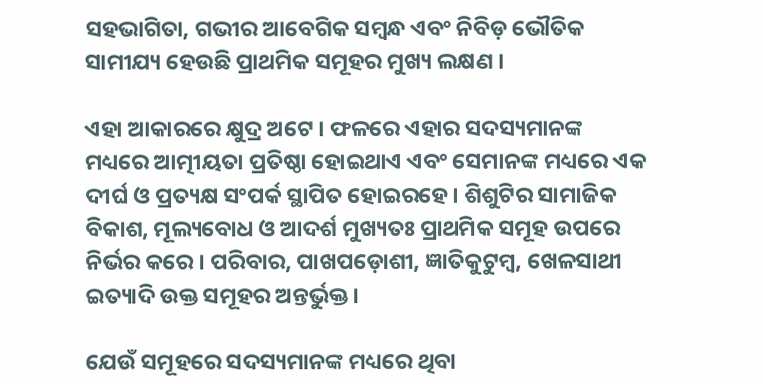ସହଭାଗିତା, ଗଭୀର ଆବେଗିକ ସମ୍ବନ୍ଧ ଏବଂ ନିବିଡ଼ ଭୌତିକ ସାମୀଯ୍ୟ ହେଉଛି ପ୍ରାଥମିକ ସମୂହର ମୁଖ୍ୟ ଲକ୍ଷଣ ।

ଏହା ଆକାରରେ କ୍ଷୁଦ୍ର ଅଟେ । ଫଳରେ ଏହାର ସଦସ୍ୟମାନଙ୍କ ମଧ୍ୟରେ ଆତ୍ମୀୟତା ପ୍ରତିଷ୍ଠା ହୋଇଥାଏ ଏବଂ ସେମାନଙ୍କ ମଧ୍ୟରେ ଏକ ଦୀର୍ଘ ଓ ପ୍ରତ୍ୟକ୍ଷ ସଂପର୍କ ସ୍ଥାପିତ ହୋଇରହେ । ଶିଶୁଟିର ସାମାଜିକ ବିକାଶ, ମୂଲ୍ୟବୋଧ ଓ ଆଦର୍ଶ ମୁଖ୍ୟତଃ ପ୍ରାଥମିକ ସମୂହ ଉପରେ ନିର୍ଭର କରେ । ପରିବାର, ପାଖପଡ଼ୋଶୀ, ଜ୍ଞାତିକୁଟୁମ୍ବ, ଖେଳସାଥୀ ଇତ୍ୟାଦି ଉକ୍ତ ସମୂହର ଅନ୍ତର୍ଭୁକ୍ତ ।

ଯେଉଁ ସମୂହରେ ସଦସ୍ୟମାନଙ୍କ ମଧ୍ୟରେ ଥିବା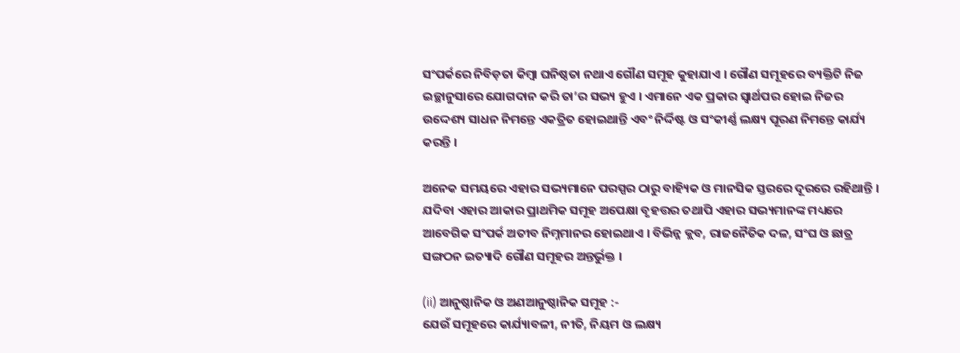ସଂପର୍କରେ ନିବିଡ଼ତା କିମ୍ବା ଘନିଷ୍ଠତା ନଥାଏ ଗୌଣ ସମୂହ କୁହାଯାଏ । ଗୌଣ ସମୂହରେ ବ୍ୟକ୍ତିଟି ନିଜ ଇଚ୍ଛାନୁସାରେ ଯୋଗଦାନ କରି ତା’ର ସଭ୍ୟ ହୁଏ । ଏମାନେ ଏକ ପ୍ରକାର ସ୍ଵାର୍ଥପର ହୋଇ ନିଜର ଉଦ୍ଦେଶ୍ୟ ସାଧନ ନିମନ୍ତେ ଏକତ୍ରିତ ହୋଇଥାନ୍ତି ଏବଂ ନିର୍ଦ୍ଦିଷ୍ଟ ଓ ସଂକୀର୍ଣ୍ଣ ଲକ୍ଷ୍ୟ ପୂରଣ ନିମନ୍ତେ କାର୍ଯ୍ୟ କରନ୍ତି ।

ଅନେକ ସମୟରେ ଏହାର ସଭ୍ୟମାନେ ପରସ୍ପର ଠାରୁ ବାହ୍ୟିକ ଓ ମାନସିକ ସ୍ତରରେ ଦୂରରେ ରହିଥାନ୍ତି । ଯଦିବା ଏହାର ଆକାର ପ୍ରାଥମିକ ସମୂହ ଅପେକ୍ଷା ବୃହତ୍ତର ତଥାପି ଏହାର ସଭ୍ୟମାନଙ୍କ ମଧ୍ୟରେ ଆବେଗିକ ସଂପର୍କ ଅତୀବ ନିମ୍ନମାନର ହୋଇଥାଏ । ବିଭିନ୍ନ କ୍ଲବ, ରାଜନୈତିକ ଦଳ, ସଂଘ ଓ ଛାତ୍ର ସଙ୍ଗଠନ ଇତ୍ୟାଦି ଗୌଣ ସମୂହର ଅନ୍ତର୍ଭୁକ୍ତ ।

(ii) ଆନୁଷ୍ଠାନିକ ଓ ଅଣଆନୁଷ୍ଠାନିକ ସମୂହ :-
ଯେଉଁ ସମୂହରେ କାର୍ଯ୍ୟାବଳୀ, ନୀତି, ନିୟମ ଓ ଲକ୍ଷ୍ୟ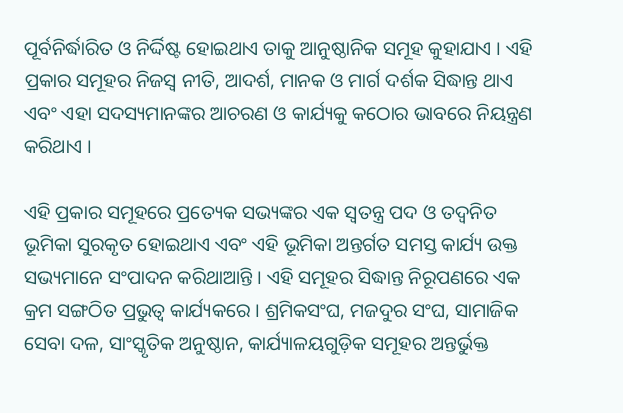ପୂର୍ବନିର୍ଦ୍ଧାରିତ ଓ ନିର୍ଦ୍ଦିଷ୍ଟ ହୋଇଥାଏ ତାକୁ ଆନୁଷ୍ଠାନିକ ସମୂହ କୁହାଯାଏ । ଏହି ପ୍ରକାର ସମୂହର ନିଜସ୍ଵ ନୀତି, ଆଦର୍ଶ, ମାନକ ଓ ମାର୍ଗ ଦର୍ଶକ ସିଦ୍ଧାନ୍ତ ଥାଏ ଏବଂ ଏହା ସଦସ୍ୟମାନଙ୍କର ଆଚରଣ ଓ କାର୍ଯ୍ୟକୁ କଠୋର ଭାବରେ ନିୟନ୍ତ୍ରଣ କରିଥାଏ ।

ଏହି ପ୍ରକାର ସମୂହରେ ପ୍ରତ୍ୟେକ ସଭ୍ୟଙ୍କର ଏକ ସ୍ଵତନ୍ତ୍ର ପଦ ଓ ତଦ୍ଵନିତ ଭୂମିକା ସୁରକୃତ ହୋଇଥାଏ ଏବଂ ଏହି ଭୂମିକା ଅନ୍ତର୍ଗତ ସମସ୍ତ କାର୍ଯ୍ୟ ଉକ୍ତ ସଭ୍ୟମାନେ ସଂପାଦନ କରିଥାଆନ୍ତି । ଏହି ସମୂହର ସିଦ୍ଧାନ୍ତ ନିରୂପଣରେ ଏକ କ୍ରମ ସଙ୍ଗଠିତ ପ୍ରଭୁତ୍ଵ କାର୍ଯ୍ୟକରେ । ଶ୍ରମିକସଂଘ, ମଜଦୁର ସଂଘ, ସାମାଜିକ ସେବା ଦଳ, ସାଂସ୍କୃତିକ ଅନୁଷ୍ଠାନ, କାର୍ଯ୍ୟାଳୟଗୁଡ଼ିକ ସମୂହର ଅନ୍ତର୍ଭୁକ୍ତ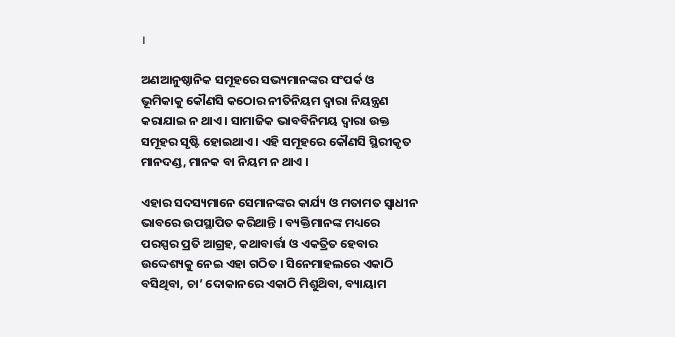।

ଅଣଆନୁଷ୍ଠାନିକ ସମୂହରେ ସଭ୍ୟମାନଙ୍କର ସଂପର୍କ ଓ ଭୂମିକାକୁ କୌଣସି କଠୋର ନୀତିନିୟମ ଦ୍ବାରା ନିୟନ୍ତ୍ରଣ କରାଯାଇ ନ ଥାଏ । ସାମାଜିକ ଭାବବିନିମୟ ଦ୍ବାରା ଉକ୍ତ ସମୂହର ସୃଷ୍ଟି ହୋଇଥାଏ । ଏହି ସମୂହରେ କୌଣସି ସ୍ଥିରୀକୃତ ମାନଦଣ୍ଡ, ମାନକ ବା ନିୟମ ନ ଥାଏ ।

ଏହାର ସଦସ୍ୟମାନେ ସେମାନଙ୍କର କାର୍ଯ୍ୟ ଓ ମତାମତ ସ୍ଵାଧୀନ ଭାବରେ ଉପସ୍ଥାପିତ କରିଥାନ୍ତି । ବ୍ୟକ୍ତିମାନଙ୍କ ମଧ୍ୟରେ ପରସ୍ପର ପ୍ରତି ଆଗ୍ରହ, କଥାବାର୍ତ୍ତା ଓ ଏକତ୍ରିତ ହେବାର ଉଦ୍ଦେଶ୍ୟକୁ ନେଇ ଏହା ଗଠିତ । ସିନେମାହଲରେ ଏକାଠି ବସିଥିବା, ଚା’ ଦୋକାନରେ ଏକାଠି ମିଶୁଥ‌ିବା, ବ୍ୟାୟାମ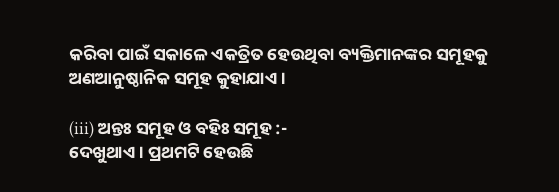କରିବା ପାଇଁ ସକାଳେ ଏକତ୍ରିତ ହେଉଥିବା ବ୍ୟକ୍ତିମାନଙ୍କର ସମୂହକୁ ଅଣଆନୁଷ୍ଠାନିକ ସମୂହ କୁହାଯାଏ ।

(iii) ଅନ୍ତଃ ସମୂହ ଓ ବହିଃ ସମୂହ :-
ଦେଖୁଥାଏ । ପ୍ରଥମଟି ହେଉଛି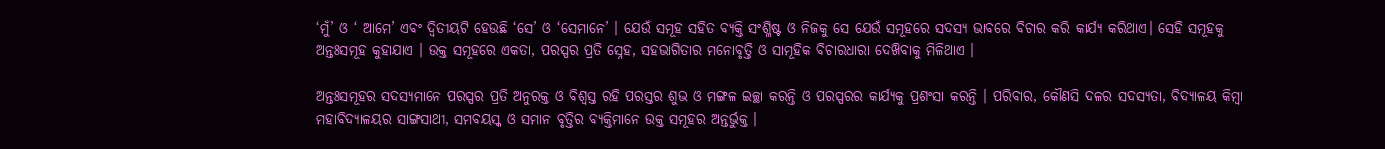‘ମୁଁ’ ଓ ‘ ଆମେ’ ଏବଂ ଦ୍ଵିତୀୟଟି ହେଉଛି ‘ସେ’ ଓ ‘ସେମାନେ’ । ଯେଉଁ ସମୂହ ସହିତ ବ୍ୟକ୍ତି ସଂଶ୍ଳିଷ୍ଟ ଓ ନିଜକୁ ସେ ଯେଉଁ ସମୂହରେ ସଦସ୍ୟ ଭାବରେ ବିଚାର କରି କାର୍ଯ୍ୟ କରିଥାଏ। ସେହି ସମୂହକୁ ଅନ୍ତଃସମୂହ କୁହାଯାଏ । ଉକ୍ତ ସମୂହରେ ଏକତା, ପରସ୍ପର ପ୍ରତି ସ୍ନେହ, ସହଭାଗିତାର ମନୋବୃତ୍ତି ଓ ସାମୂହିକ ବିଚାରଧାରା ଦେଖ‌ିବାକୁ ମିଳିଥାଏ ।

ଅନ୍ତଃସମୂହର ସଦସ୍ୟମାନେ ପରସ୍ପର ପ୍ରତି ଅନୁରକ୍ତ ଓ ବିଶ୍ବସ୍ତ ରହି ପରସ୍ତର ଶୁଭ ଓ ମଙ୍ଗଳ ଇଚ୍ଛା କରନ୍ତି ଓ ପରସ୍ପରର କାର୍ଯ୍ୟକୁ ପ୍ରଶଂସା କରନ୍ତି । ପରିବାର, କୌଣସି ଦଳର ସଦସ୍ୟତା, ବିଦ୍ୟାଳୟ କିମ୍ବା ମହାବିଦ୍ୟାଳୟର ସାଙ୍ଗସାଥୀ, ସମବୟସ୍କ ଓ ସମାନ ବୃତ୍ତିର ବ୍ୟକ୍ତିମାନେ ଉକ୍ତ ସମୂହର ଅନ୍ତର୍ଭୁକ୍ତ ।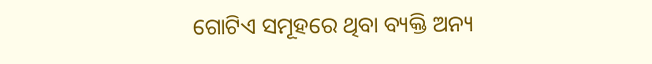ଗୋଟିଏ ସମୂହରେ ଥିବା ବ୍ୟକ୍ତି ଅନ୍ୟ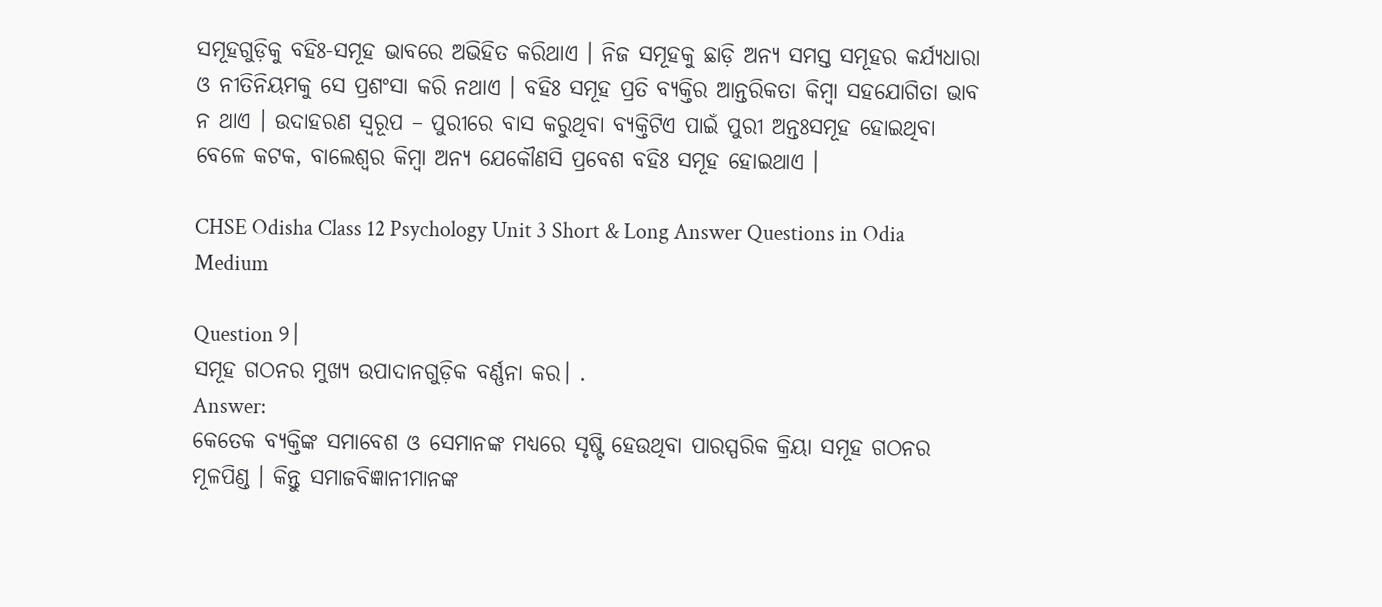ସମୂହଗୁଡ଼ିକୁ ବହିଃ-ସମୂହ ଭାବରେ ଅଭିହିତ କରିଥାଏ । ନିଜ ସମୂହକୁ ଛାଡ଼ି ଅନ୍ୟ ସମସ୍ତ ସମୂହର କର୍ଯ୍ୟଧାରା ଓ ନୀତିନିୟମକୁ ସେ ପ୍ରଶଂସା କରି ନଥାଏ । ବହିଃ ସମୂହ ପ୍ରତି ବ୍ୟକ୍ତିର ଆନ୍ତରିକତା କିମ୍ବା ସହଯୋଗିତା ଭାବ ନ ଥାଏ । ଉଦାହରଣ ସ୍ଵରୂପ – ପୁରୀରେ ବାସ କରୁଥିବା ବ୍ୟକ୍ତିଟିଏ ପାଇଁ ପୁରୀ ଅନ୍ତଃସମୂହ ହୋଇଥିବା ବେଳେ କଟକ, ବାଲେଶ୍ଵର କିମ୍ବା ଅନ୍ୟ ଯେକୌଣସି ପ୍ରବେଶ ବହିଃ ସମୂହ ହୋଇଥାଏ ।

CHSE Odisha Class 12 Psychology Unit 3 Short & Long Answer Questions in Odia Medium

Question ୨।
ସମୂହ ଗଠନର ମୁଖ୍ୟ ଉପାଦାନଗୁଡ଼ିକ ବର୍ଣ୍ଣନା କର। .
Answer:
କେତେକ ବ୍ୟକ୍ତିଙ୍କ ସମାବେଶ ଓ ସେମାନଙ୍କ ମଧ୍ୟରେ ସୃଷ୍ଟି ହେଉଥିବା ପାରସ୍ପରିକ କ୍ରିୟା ସମୂହ ଗଠନର ମୂଳପିଣ୍ଡ । କିନ୍ତୁ ସମାଜବିଜ୍ଞାନୀମାନଙ୍କ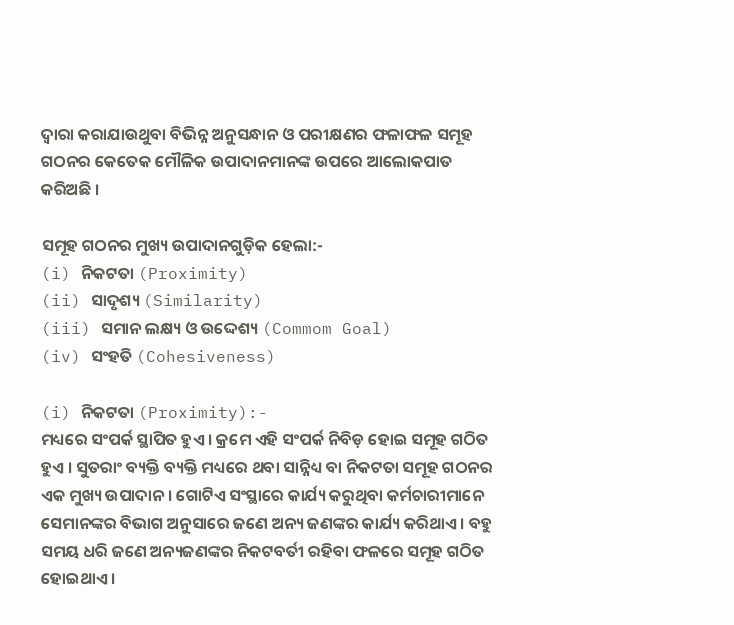ଦ୍ଵାରା କରାଯାଉଥୁବା ବିଭିନ୍ନ ଅନୁସନ୍ଧାନ ଓ ପରୀକ୍ଷଣର ଫଳାଫଳ ସମୂହ ଗଠନର କେତେକ ମୌଳିକ ଉପାଦାନମାନଙ୍କ ଉପରେ ଆଲୋକପାତ କରିଅଛି ।

ସମୂହ ଗଠନର ମୁଖ୍ୟ ଉପାଦାନଗୁଡ଼ିକ ହେଲା:-
(i) ନିକଟତା (Proximity)
(ii) ସାଦୃଶ୍ୟ (Similarity)
(iii) ସମାନ ଲକ୍ଷ୍ୟ ଓ ଉଦ୍ଦେଶ୍ୟ (Commom Goal)
(iv) ସଂହତି (Cohesiveness)

(i) ନିକଟତା (Proximity):-
ମଧ୍ୟରେ ସଂପର୍କ ସ୍ଥାପିତ ହୁଏ । କ୍ରମେ ଏହି ସଂପର୍କ ନିବିଡ଼ ହୋଇ ସମୂହ ଗଠିତ ହୁଏ । ସୁତରାଂ ବ୍ୟକ୍ତି ବ୍ୟକ୍ତି ମଧ୍ୟରେ ଥବା ସାନ୍ନିଧ୍ୟ ବା ନିକଟତା ସମୂହ ଗଠନର ଏକ ମୁଖ୍ୟ ଉପାଦାନ । ଗୋଟିଏ ସଂସ୍ଥାରେ କାର୍ଯ୍ୟ କରୁଥିବା କର୍ମଚାରୀମାନେ ସେମାନଙ୍କର ବିଭାଗ ଅନୁସାରେ ଜଣେ ଅନ୍ୟ ଜଣଙ୍କର କାର୍ଯ୍ୟ କରିଥାଏ । ବହୁ ସମୟ ଧରି ଜଣେ ଅନ୍ୟଜଣଙ୍କର ନିକଟବର୍ତୀ ରହିବା ଫଳରେ ସମୂହ ଗଠିତ ହୋଇଥାଏ ।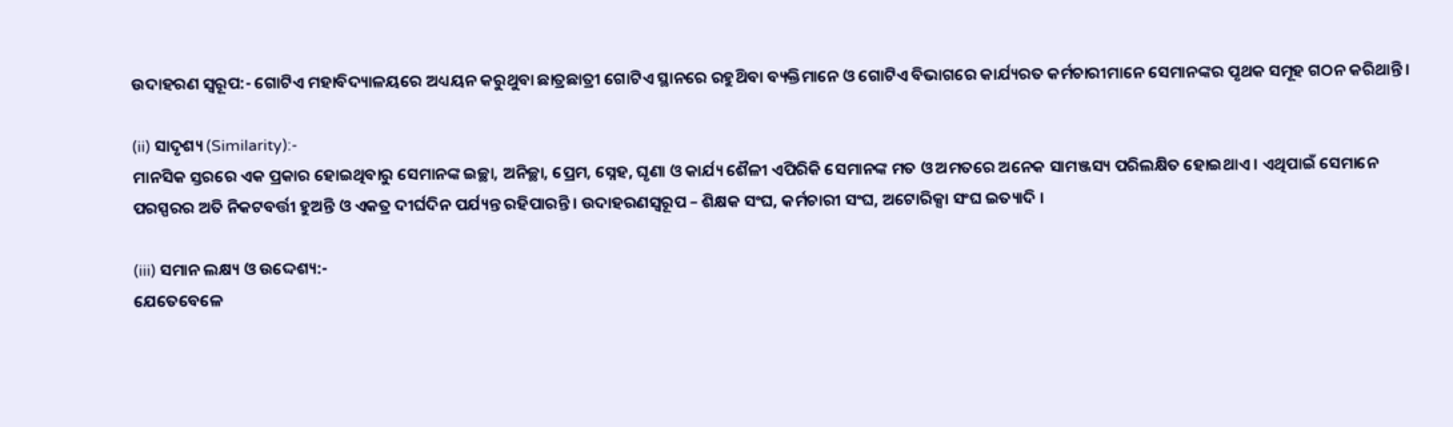ଉଦାହରଣ ସ୍ଵରୂପ:- ଗୋଟିଏ ମହାବିଦ୍ୟାଳୟରେ ଅଧ୍ୟୟନ କରୁଥୁବା ଛାତ୍ରଛାତ୍ରୀ ଗୋଟିଏ ସ୍ଥାନରେ ରହୁଥ‌ିବା ବ୍ୟକ୍ତିମାନେ ଓ ଗୋଟିଏ ବିଭାଗରେ କାର୍ଯ୍ୟରତ କର୍ମଚାରୀମାନେ ସେମାନଙ୍କର ପୃଥକ ସମୂହ ଗଠନ କରିଥାନ୍ତି ।

(ii) ସାଦୃଶ୍ୟ (Similarity):-
ମାନସିକ ସ୍ତରରେ ଏକ ପ୍ରକାର ହୋଇଥିବାରୁ ସେମାନଙ୍କ ଇଚ୍ଛା, ଅନିଚ୍ଛା, ପ୍ରେମ, ସ୍ନେହ, ଘୃଣା ଓ କାର୍ଯ୍ୟ ଶୈଳୀ ଏପିରିକି ସେମାନଙ୍କ ମତ ଓ ଅମତରେ ଅନେକ ସାମଞ୍ଜସ୍ୟ ପରିଲକ୍ଷିତ ହୋଇଥାଏ । ଏଥିପାଇଁ ସେମାନେ ପରସ୍ପରର ଅତି ନିକଟବର୍ତ୍ତୀ ହୁଅନ୍ତି ଓ ଏକତ୍ର ଦୀର୍ଘଦିନ ପର୍ଯ୍ୟନ୍ତ ରହିପାରନ୍ତି । ଉଦାହରଣସ୍ୱରୂପ – ଶିକ୍ଷକ ସଂଘ, କର୍ମଚାରୀ ସଂଘ, ଅଟୋରିକ୍ସା ସଂଘ ଇତ୍ୟାଦି ।

(iii) ସମାନ ଲକ୍ଷ୍ୟ ଓ ଉଦ୍ଦେଶ୍ୟ:-
ଯେତେବେଳେ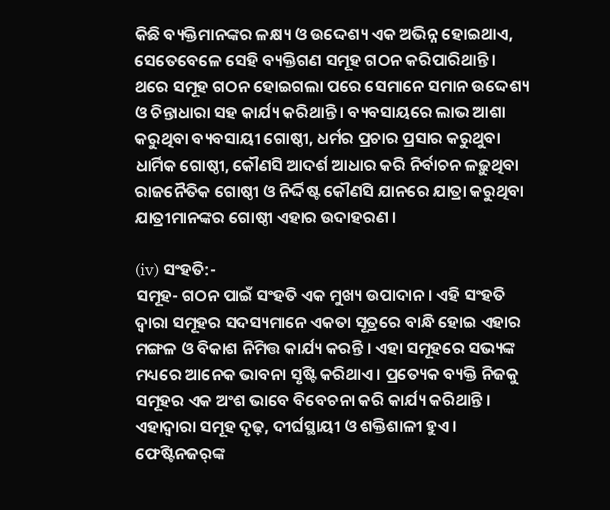କିଛି ବ୍ୟକ୍ତିମାନଙ୍କର ଳକ୍ଷ୍ୟ ଓ ଉଦ୍ଦେଶ୍ୟ ଏକ ଅଭିନ୍ନ ହୋଇଥାଏ, ସେତେବେଳେ ସେହି ବ୍ୟକ୍ତିଗଣ ସମୂହ ଗଠନ କରିପାରିଥାନ୍ତି । ଥରେ ସମୂହ ଗଠନ ହୋଇଗଲା ପରେ ସେମାନେ ସମାନ ଉଦ୍ଦେଶ୍ୟ ଓ ଚିନ୍ତାଧାରା ସହ କାର୍ଯ୍ୟ କରିଥାନ୍ତି । ବ୍ୟବସାୟରେ ଲାଭ ଆଶା କରୁଥିବା ବ୍ୟବସାୟୀ ଗୋଷ୍ଠୀ, ଧର୍ମର ପ୍ରଚାର ପ୍ରସାର କରୁଥୁବା ଧାର୍ମିକ ଗୋଷ୍ଠୀ, କୌଣସି ଆଦର୍ଶ ଆଧାର କରି ନିର୍ବାଚନ ଳଢ଼ୁଥିବା ରାଜନୈତିକ ଗୋଷ୍ଠୀ ଓ ନିର୍ଦ୍ଦିଷ୍ଟ କୌଣସି ଯାନରେ ଯାତ୍ରା କରୁଥିବା ଯାତ୍ରୀମାନଙ୍କର ଗୋଷ୍ଠୀ ଏହାର ଉଦାହରଣ ।

(iv) ସଂହତି:-
ସମୂହ- ଗଠନ ପାଇଁ ସଂହତି ଏକ ମୁଖ୍ୟ ଉପାଦାନ । ଏହି ସଂହତି ଦ୍ଵାରା ସମୂହର ସଦସ୍ୟମାନେ ଏକତା ସୂତ୍ରରେ ବାନ୍ଧି ହୋଇ ଏହାର ମଙ୍ଗଳ ଓ ବିକାଶ ନିମିତ୍ତ କାର୍ଯ୍ୟ କରନ୍ତି । ଏହା ସମୂହରେ ସଭ୍ୟଙ୍କ ମଧ୍ୟରେ ଆନେକ ଭାବନା ସୃଷ୍ଟି କରିଥାଏ । ପ୍ରତ୍ୟେକ ବ୍ୟକ୍ତି ନିଜକୁ ସମୂହର ଏକ ଅଂଶ ଭାବେ ବିବେଚନା କରି କାର୍ଯ୍ୟ କରିଥାନ୍ତି । ଏହାଦ୍ଵାରା ସମୂହ ଦୃଢ଼, ଦୀର୍ଘସ୍ଥାୟୀ ଓ ଶକ୍ତିଶାଳୀ ହୁଏ । ଫେଷ୍ଟିନଜର୍‌ଙ୍କ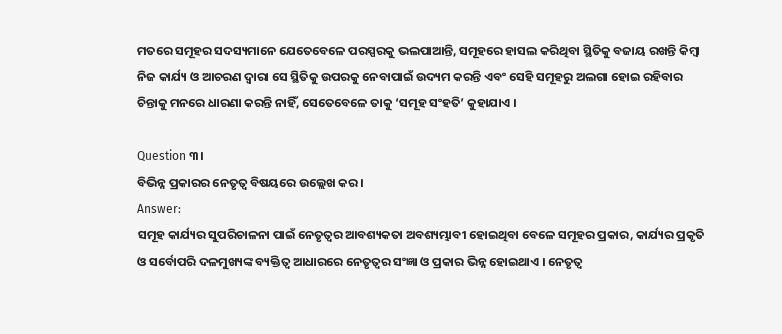ମତରେ ସମୂହର ସଦସ୍ୟମାନେ ଯେତେବେଳେ ପରସ୍ପରକୁ ଭଲପାଆନ୍ତି, ସମୂହରେ ହାସଲ କରିଥିବା ସ୍ଥିତିକୁ ବଜାୟ ରଖନ୍ତି କିମ୍ବା ନିଜ କାର୍ଯ୍ୟ ଓ ଆଚରଣ ଦ୍ଵାରା ସେ ସ୍ଥିତିକୁ ଉପରକୁ ନେବାପାଇଁ ଉଦ୍ୟମ କରନ୍ତି ଏବଂ ସେହି ସମୂହରୁ ଅଲଗା ହୋଇ ରହିବାର ଚିନ୍ତାକୁ ମନରେ ଧାରଣା କରନ୍ତି ନାହିଁ, ସେତେବେଳେ ତାକୁ ‘ସମୂହ ସଂହତି’ କୁହାଯାଏ ।

Question ୩।
ବିଭିନ୍ନ ପ୍ରକାରର ନେତୃତ୍ଵ ବିଷୟରେ ଉଲ୍ଲେଖ କର ।
Answer:
ସମୂହ କାର୍ଯ୍ୟର ସୁପରିଚାଳନା ପାଇଁ ନେତୃତ୍ଵର ଆବଶ୍ୟକତା ଅବଶ୍ୟମ୍ଭାବୀ ହୋଇଥିବା ବେଳେ ସମୂହର ପ୍ରକାର, କାର୍ଯ୍ୟର ପ୍ରକୃତି ଓ ସର୍ବୋପରି ଦଳମୁଖ୍ୟଙ୍କ ବ୍ୟକ୍ତିତ୍ଵ ଆଧାରରେ ନେତୃତ୍ଵର ସଂଜ୍ଞା ଓ ପ୍ରକାର ଭିନ୍ନ ହୋଇଥାଏ । ନେତୃତ୍ବ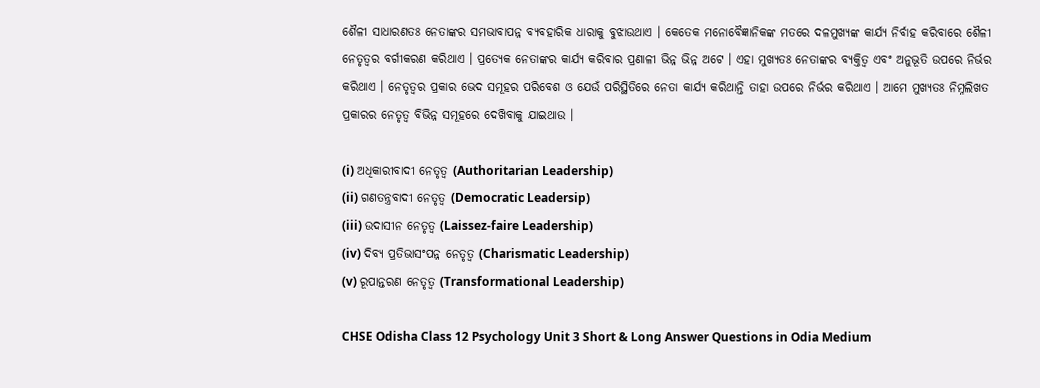ଶୈଳୀ ସାଧାରଣତଃ ନେତାଙ୍କର ସମଭାବାପନ୍ନ ବ୍ୟବହାରିକ ଧାରାକୁ ବୁଝାଉଥାଏ । କେତେକ ମନୋବୈଜ୍ଞାନିକଙ୍କ ମତରେ ଦଳମୁଖ୍ୟଙ୍କ କାର୍ଯ୍ୟ ନିର୍ବାହ କରିବାରେ ଶୈଳୀ ନେତୃତ୍ବର ବର୍ଗୀକରଣ କରିଥାଏ । ପ୍ରତ୍ୟେକ ନେତାଙ୍କର କାର୍ଯ୍ୟ କରିବାର ପ୍ରଣାଳୀ ଭିନ୍ନ ଭିନ୍ନ ଅଟେ । ଏହା ମୁଖ୍ୟତଃ ନେତାଙ୍କର ବ୍ୟକ୍ତିତ୍ଵ ଏବଂ ଅନୁଭୂତି ଉପରେ ନିର୍ଭର କରିଥାଏ । ନେତୃତ୍ଵର ପ୍ରକାର ଭେଦ ସମୂହର ପରିବେଶ ଓ ଯେଉଁ ପରିସ୍ଥିତିରେ ନେତା କାର୍ଯ୍ୟ କରିଥାନ୍ତି ତାହା ଉପରେ ନିର୍ଭର କରିଥାଏ । ଆମେ ମୁଖ୍ୟତଃ ନିମ୍ନଲିଖତ ପ୍ରକାରର ନେତୃତ୍ଵ ବିଭିନ୍ନ ସମୂହରେ ଦେଖ‌ିବାକୁ ଯାଇଥାଉ ।

(i) ଅଧିକାରୀବାଦୀ ନେତୃତ୍ଵ (Authoritarian Leadership)
(ii) ଗଣତନ୍ତ୍ରବାଦୀ ନେତୃତ୍ଵ (Democratic Leadersip)
(iii) ଉଦାସୀନ ନେତୃତ୍ୱ (Laissez-faire Leadership)
(iv) ଦିବ୍ୟ ପ୍ରତିଭାସଂପନ୍ନ ନେତୃତ୍ଵ (Charismatic Leadership)
(v) ରୂପାନ୍ତରଣ ନେତୃତ୍ଵ (Transformational Leadership)

CHSE Odisha Class 12 Psychology Unit 3 Short & Long Answer Questions in Odia Medium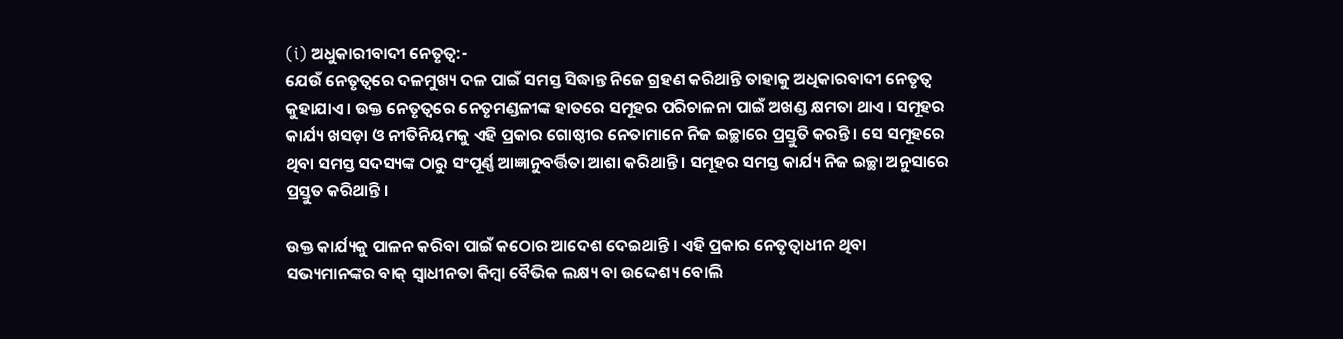(i) ଅଧୁକାରୀବାଦୀ ନେତୃତ୍ୱ:-
ଯେଉଁ ନେତୃତ୍ଵରେ ଦଳମୁଖ୍ୟ ଦଳ ପାଇଁ ସମସ୍ତ ସିଦ୍ଧାନ୍ତ ନିଜେ ଗ୍ରହଣ କରିଥାନ୍ତି ତାହାକୁ ଅଧିକାରବାଦୀ ନେତୃତ୍ଵ କୁହାଯାଏ । ଉକ୍ତ ନେତୃତ୍ଵରେ ନେତୃମଣ୍ଡଳୀଙ୍କ ହାତରେ ସମୂହର ପରିଚାଳନା ପାଇଁ ଅଖଣ୍ଡ କ୍ଷମତା ଥାଏ । ସମୂହର କାର୍ଯ୍ୟ ଖସଡ଼ା ଓ ନୀତିନିୟମକୁ ଏହି ପ୍ରକାର ଗୋଷ୍ଠୀର ନେତାମାନେ ନିଜ ଇଚ୍ଛାରେ ପ୍ରସ୍ତୁତି କରନ୍ତି । ସେ ସମୂହରେ ଥିବା ସମସ୍ତ ସଦସ୍ୟଙ୍କ ଠାରୁ ସଂପୂର୍ଣ୍ଣ ଆଜ୍ଞାନୁବର୍ତ୍ତିତା ଆଶା କରିଥାନ୍ତି । ସମୂହର ସମସ୍ତ କାର୍ଯ୍ୟ ନିଜ ଇଚ୍ଛା ଅନୁସାରେ ପ୍ରସ୍ତୁତ କରିଥାନ୍ତି ।

ଉକ୍ତ କାର୍ଯ୍ୟକୁ ପାଳନ କରିବା ପାଇଁ କଠୋର ଆଦେଶ ଦେଇଥାନ୍ତି । ଏହି ପ୍ରକାର ନେତୃତ୍ୱାଧୀନ ଥିବା ସଭ୍ୟମାନଙ୍କର ବାକ୍ ସ୍ଵାଧୀନତା କିମ୍ବା ବୈଭିକ ଲକ୍ଷ୍ୟ ବା ଉଦ୍ଦେଶ୍ୟ ବୋଲି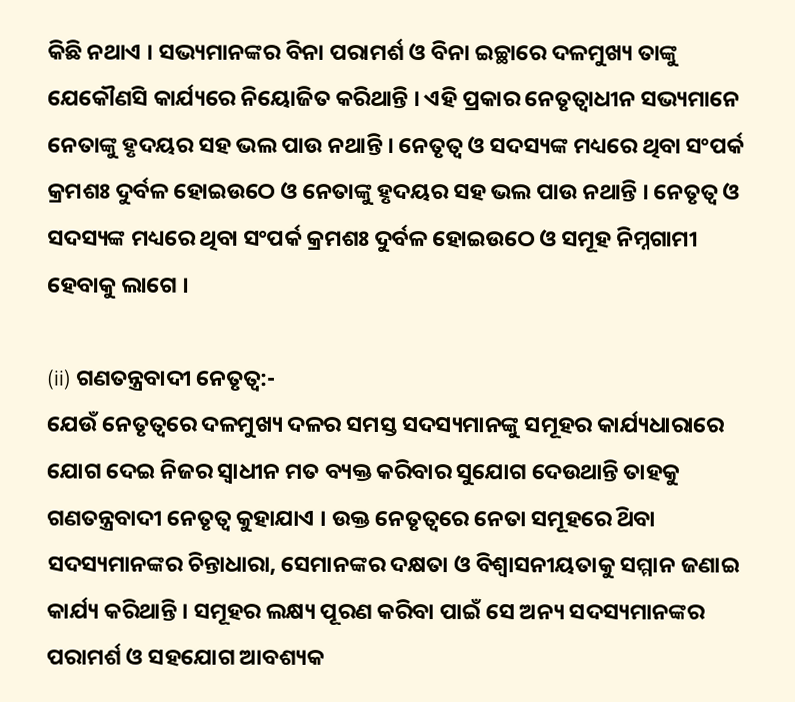କିଛି ନଥାଏ । ସଭ୍ୟମାନଙ୍କର ବିନା ପରାମର୍ଶ ଓ ବିନା ଇଚ୍ଛାରେ ଦଳମୁଖ୍ୟ ତାଙ୍କୁ ଯେକୌଣସି କାର୍ଯ୍ୟରେ ନିୟୋଜିତ କରିଥାନ୍ତି । ଏହି ପ୍ରକାର ନେତୃତ୍ବାଧୀନ ସଭ୍ୟମାନେ ନେତାଙ୍କୁ ହୃଦୟର ସହ ଭଲ ପାଉ ନଥାନ୍ତି । ନେତୃତ୍ବ ଓ ସଦସ୍ୟଙ୍କ ମଧ୍ୟରେ ଥିବା ସଂପର୍କ କ୍ରମଶଃ ଦୁର୍ବଳ ହୋଇଉଠେ ଓ ନେତାଙ୍କୁ ହୃଦୟର ସହ ଭଲ ପାଉ ନଥାନ୍ତି । ନେତୃତ୍ବ ଓ ସଦସ୍ୟଙ୍କ ମଧ୍ୟରେ ଥିବା ସଂପର୍କ କ୍ରମଶଃ ଦୁର୍ବଳ ହୋଇଉଠେ ଓ ସମୂହ ନିମ୍ନଗାମୀ ହେବାକୁ ଲାଗେ ।

(ii) ଗଣତନ୍ତ୍ରବାଦୀ ନେତୃତ୍ୱ:-
ଯେଉଁ ନେତୃତ୍ଵରେ ଦଳମୁଖ୍ୟ ଦଳର ସମସ୍ତ ସଦସ୍ୟମାନଙ୍କୁ ସମୂହର କାର୍ଯ୍ୟଧାରାରେ ଯୋଗ ଦେଇ ନିଜର ସ୍ଵାଧୀନ ମତ ବ୍ୟକ୍ତ କରିବାର ସୁଯୋଗ ଦେଉଥାନ୍ତି ତାହକୁ ଗଣତନ୍ତ୍ରବାଦୀ ନେତୃତ୍ଵ କୁହାଯାଏ । ଉକ୍ତ ନେତୃତ୍ଵରେ ନେତା ସମୂହରେ ଥ‌ିବା ସଦସ୍ୟମାନଙ୍କର ଚିନ୍ତାଧାରା, ସେମାନଙ୍କର ଦକ୍ଷତା ଓ ବିଶ୍ଵାସନୀୟତାକୁ ସମ୍ମାନ ଜଣାଇ କାର୍ଯ୍ୟ କରିଥାନ୍ତି । ସମୂହର ଲକ୍ଷ୍ୟ ପୂରଣ କରିବା ପାଇଁ ସେ ଅନ୍ୟ ସଦସ୍ୟମାନଙ୍କର ପରାମର୍ଶ ଓ ସହଯୋଗ ଆବଶ୍ୟକ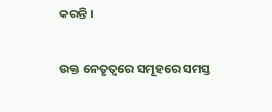କରନ୍ତି ।

ଉକ୍ତ ନେତୃତ୍ଵରେ ସମୂହରେ ସମସ୍ତ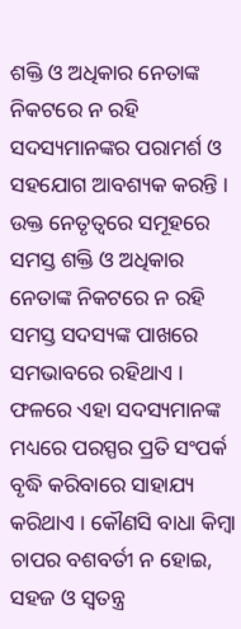ଶକ୍ତି ଓ ଅଧିକାର ନେତାଙ୍କ ନିକଟରେ ନ ରହି ସଦସ୍ୟମାନଙ୍କର ପରାମର୍ଶ ଓ ସହଯୋଗ ଆବଶ୍ୟକ କରନ୍ତି । ଉକ୍ତ ନେତୃତ୍ଵରେ ସମୂହରେ ସମସ୍ତ ଶକ୍ତି ଓ ଅଧିକାର ନେତାଙ୍କ ନିକଟରେ ନ ରହି ସମସ୍ତ ସଦସ୍ୟଙ୍କ ପାଖରେ ସମଭାବରେ ରହିଥାଏ । ଫଳରେ ଏହା ସଦସ୍ୟମାନଙ୍କ ମଧ୍ୟରେ ପରସ୍ପର ପ୍ରତି ସଂପର୍କ ବୃଦ୍ଧି କରିବାରେ ସାହାଯ୍ୟ କରିଥାଏ । କୌଣସି ବାଧା କିମ୍ବା ଚାପର ବଶବର୍ତୀ ନ ହୋଇ, ସହଜ ଓ ସ୍ଵତନ୍ତ୍ର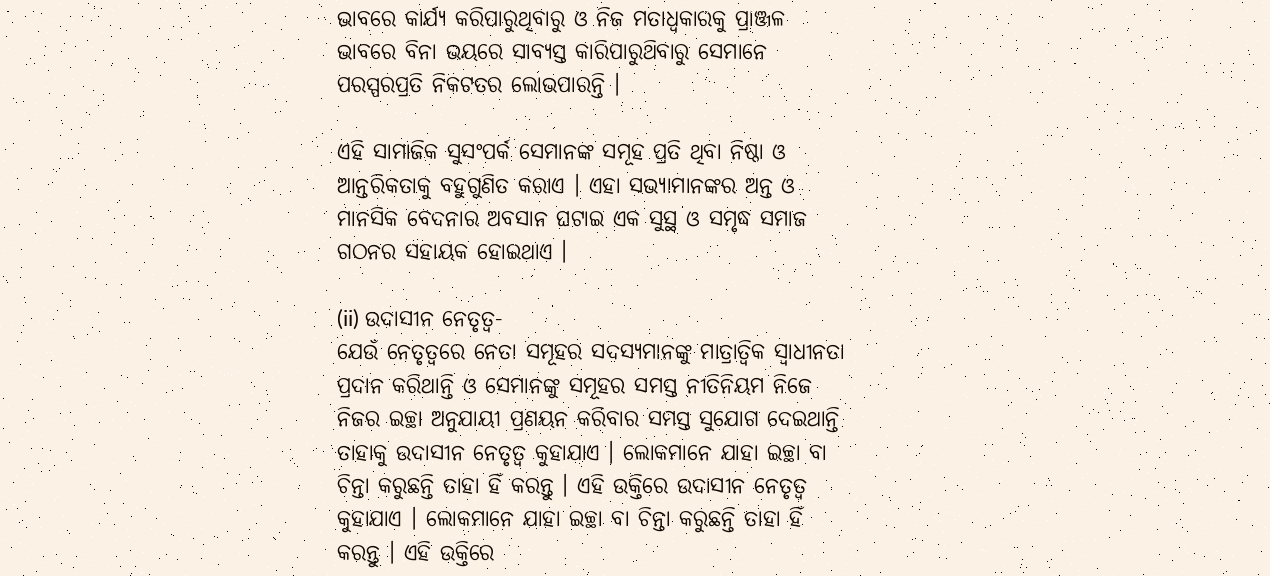ଭାବରେ କାର୍ଯ୍ୟ କରିପାରୁଥିବାରୁ ଓ ନିଜ ମତାଧ୍ଵକାରକୁ ପ୍ରାଞ୍ଜଳ ଭାବରେ ବିନା ଭୟରେ ସାବ୍ୟସ୍ତ କାରିପାରୁଥ‌ିବାରୁ ସେମାନେ ପରସ୍ପରପ୍ରତି ନିକଟତର ଲୋଭପାରନ୍ତି ।

ଏହି ସାମାଜିକ ସୁସଂପର୍କ ସେମାନଙ୍କ ସମୂହ ପ୍ରତି ଥିବା ନିଷ୍ଠା ଓ ଆନ୍ତରିକତାକୁ ବହୁଗୁଣିତ କରାଏ । ଏହା ସଭ୍ୟାମାନଙ୍କର ଅନ୍ତ ଓ ମାନସିକ ବେଦନାର ଅବସାନ ଘଟାଇ ଏକ ସୁସ୍ଥ ଓ ସମୃଦ୍ଧ ସମାଜ ଗଠନର ସହାୟକ ହୋଇଥାଏ ।

(ii) ଉଦାସୀନ ନେତୃତ୍ୱ-
ଯେଉଁ ନେତୃତ୍ଵରେ ନେତା ସମୂହର ସଦସ୍ୟମାନଙ୍କୁ ମାତ୍ରାତ୍ଵିକ ସ୍ଵାଧୀନତା ପ୍ରଦାନ କରିଥାନ୍ତି ଓ ସେମାନଙ୍କୁ ସମୂହର ସମସ୍ତ ନୀତିନିୟମ ନିଜେ ନିଜର ଇଚ୍ଛା ଅନୁଯାୟୀ ପ୍ରଣୟନ କରିବାର ସମସ୍ତ ସୁଯୋଗ ଦେଇଥାନ୍ତି ତାହାକୁ ଉଦାସୀନ ନେତୃତ୍ଵ କୁହାଯାଏ । ଲୋକମାନେ ଯାହା ଇଚ୍ଛା ବା ଚିନ୍ତା କରୁଛନ୍ତି ତାହା ହିଁ କରନ୍ତୁ । ଏହି ଉକ୍ତିରେ ଉଦାସୀନ ନେତୃତ୍ଵ କୁହାଯାଏ । ଲୋକମାନେ ଯାହା ଇଚ୍ଛା ବା ଚିନ୍ତା କରୁଛନ୍ତି ତାହା ହିଁ କରନ୍ତୁ । ଏହି ଉକ୍ତିରେ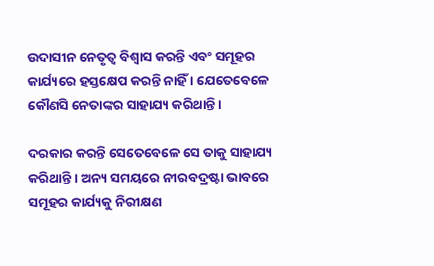ଉଦାସୀନ ନେତୃତ୍ଵ ବିଶ୍ଵାସ କରନ୍ତି ଏବଂ ସମୂହର କାର୍ଯ୍ୟରେ ହସ୍ତକ୍ଷେପ କରନ୍ତି ନାହିଁ । ଯେତେବେଳେ କୌଣସି ନେତାଙ୍କର ସାହାଯ୍ୟ କରିଥାନ୍ତି ।

ଦରକାର କରନ୍ତି ସେତେବେଳେ ସେ ତାକୁ ସାହାଯ୍ୟ କରିଥାନ୍ତି । ଅନ୍ୟ ସମୟରେ ନୀରବଦ୍ରଷ୍ଟା ଭାବରେ ସମୂହର କାର୍ଯ୍ୟକୁ ନିରୀକ୍ଷଣ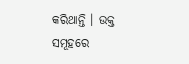କରିଥାନ୍ତି । ଉକ୍ତ ସମୂହରେ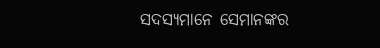ସଦସ୍ୟମାନେ ସେମାନଙ୍କର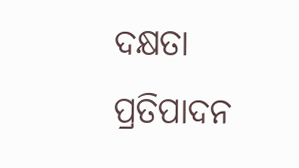ଦକ୍ଷତା ପ୍ରତିପାଦନ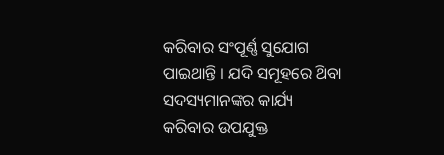କରିବାର ସଂପୂର୍ଣ୍ଣ ସୁଯୋଗ ପାଇଥାନ୍ତି । ଯଦି ସମୂହରେ ଥ‌ିବା ସଦସ୍ୟମାନଙ୍କର କାର୍ଯ୍ୟ କରିବାର ଉପଯୁକ୍ତ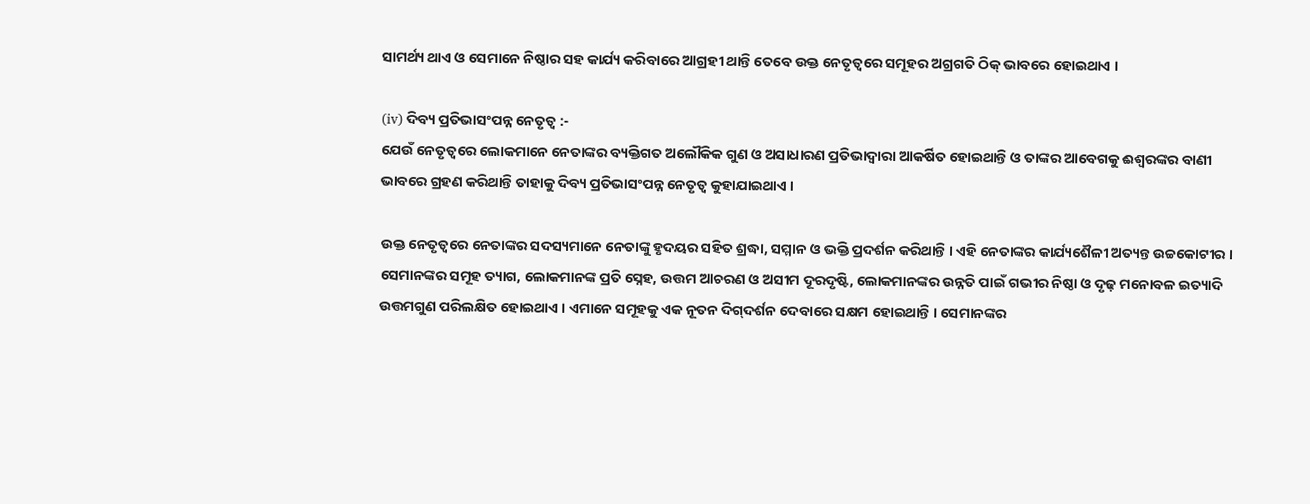ସାମର୍ଥ୍ୟ ଥାଏ ଓ ସେମାନେ ନିଷ୍ଠାର ସହ କାର୍ଯ୍ୟ କରିବାରେ ଆଗ୍ରହୀ ଥାନ୍ତି ତେବେ ଉକ୍ତ ନେତୃତ୍ଵରେ ସମୂହର ଅଗ୍ରଗତି ଠିକ୍ ଭାବରେ ହୋଇଥାଏ ।

(iv) ଦିବ୍ୟ ପ୍ରତିଭାସଂପନ୍ନ ନେତୃତ୍ୱ :-
ଯେଉଁ ନେତୃତ୍ଵରେ ଲୋକମାନେ ନେତାଙ୍କର ବ୍ୟକ୍ତିଗତ ଅଲୌକିକ ଗୁଣ ଓ ଅସାଧାରଣ ପ୍ରତିଭାଦ୍ଵାରା ଆକର୍ଷିତ ହୋଇଥାନ୍ତି ଓ ତାଙ୍କର ଆବେଗକୁ ଈଶ୍ବରଙ୍କର ବାଣୀ ଭାବରେ ଗ୍ରହଣ କରିଥାନ୍ତି ତାହାକୁ ଦିବ୍ୟ ପ୍ରତିଭାସଂପନ୍ନ ନେତୃତ୍ଵ କୁହାଯାଇଥାଏ ।

ଉକ୍ତ ନେତୃତ୍ଵରେ ନେତାଙ୍କର ସଦସ୍ୟମାନେ ନେତାଙ୍କୁ ହୃଦୟର ସହିତ ଶ୍ରଦ୍ଧା, ସମ୍ମାନ ଓ ଭକ୍ତି ପ୍ରଦର୍ଶନ କରିଥାନ୍ତି । ଏହି ନେତାଙ୍କର କାର୍ଯ୍ୟଶୈଳୀ ଅତ୍ୟନ୍ତ ଉଚ୍ଚକୋଟୀର । ସେମାନଙ୍କର ସମୂହ ତ୍ୟାଗ, ଲୋକମାନଙ୍କ ପ୍ରତି ସ୍ନେହ, ଉତ୍ତମ ଆଚରଣ ଓ ଅସୀମ ଦୂରଦୃଷ୍ଟି, ଲୋକମାନଙ୍କର ଉନ୍ନତି ପାଇଁ ଗଭୀର ନିଷ୍ଠା ଓ ଦୃଢ଼ ମନୋବଳ ଇତ୍ୟାଦି ଉତ୍ତମଗୁଣ ପରିଲକ୍ଷିତ ହୋଇଥାଏ । ଏମାନେ ସମୂହକୁ ଏକ ନୂତନ ଦିଗ୍‌ଦର୍ଶନ ଦେବାରେ ସକ୍ଷମ ହୋଇଥାନ୍ତି । ସେମାନଙ୍କର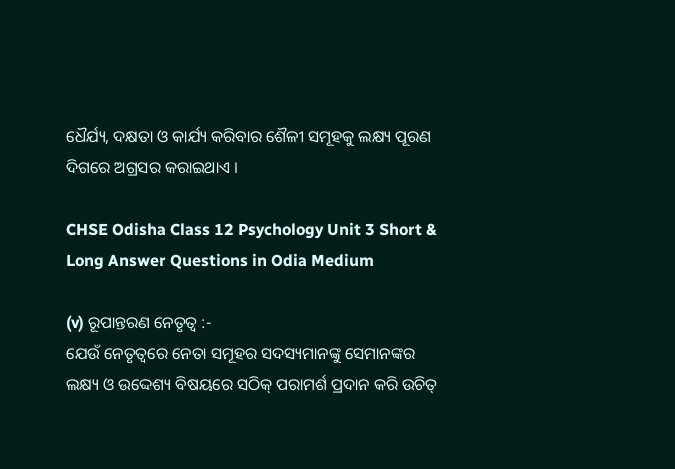ଧୈର୍ଯ୍ୟ, ଦକ୍ଷତା ଓ କାର୍ଯ୍ୟ କରିବାର ଶୈଳୀ ସମୂହକୁ ଲକ୍ଷ୍ୟ ପୂରଣ ଦିଗରେ ଅଗ୍ରସର କରାଇଥାଏ ।

CHSE Odisha Class 12 Psychology Unit 3 Short & Long Answer Questions in Odia Medium

(v) ରୂପାନ୍ତରଣ ନେତୃତ୍ବ :-
ଯେଉଁ ନେତୃତ୍ଵରେ ନେତା ସମୂହର ସଦସ୍ୟମାନଙ୍କୁ ସେମାନଙ୍କର ଲକ୍ଷ୍ୟ ଓ ଉଦ୍ଦେଶ୍ୟ ବିଷୟରେ ସଠିକ୍ ପରାମର୍ଶ ପ୍ରଦାନ କରି ଉଚିତ୍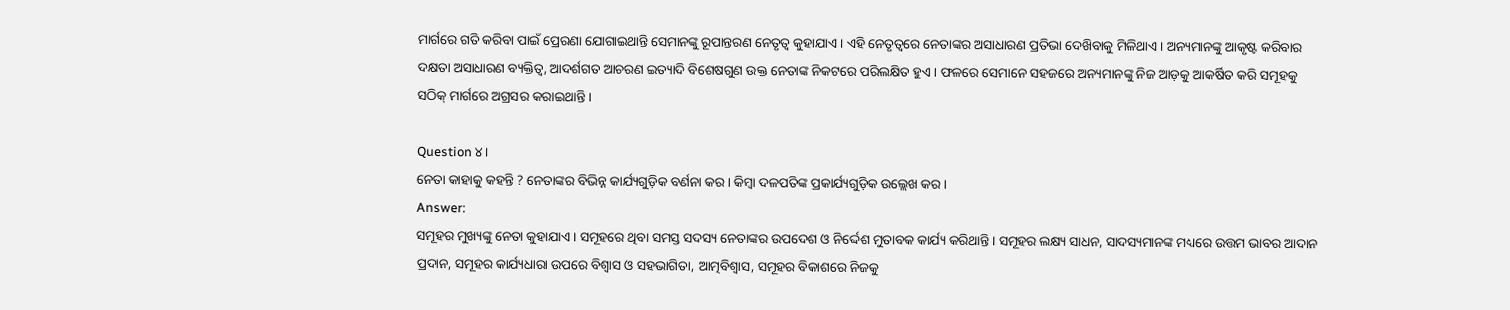ମାର୍ଗରେ ଗତି କରିବା ପାଇଁ ପ୍ରେରଣା ଯୋଗାଇଥାନ୍ତି ସେମାନଙ୍କୁ ରୂପାନ୍ତରଣ ନେତୃତ୍ଵ କୁହାଯାଏ । ଏହି ନେତୃତ୍ଵରେ ନେତାଙ୍କର ଅସାଧାରଣ ପ୍ରତିଭା ଦେଖ‌ିବାକୁ ମିଳିଥାଏ । ଅନ୍ୟମାନଙ୍କୁ ଆକୃଷ୍ଟ କରିବାର ଦକ୍ଷତା ଅସାଧାରଣ ବ୍ୟକ୍ତିତ୍ଵ, ଆଦର୍ଶଗତ ଆଚରଣ ଇତ୍ୟାଦି ବିଶେଷଗୁଣ ଉକ୍ତ ନେତାଙ୍କ ନିକଟରେ ପରିଲକ୍ଷିତ ହୁଏ । ଫଳରେ ସେମାନେ ସହଜରେ ଅନ୍ୟମାନଙ୍କୁ ନିଜ ଆଡ଼କୁ ଆକର୍ଷିତ କରି ସମୂହକୁ ସଠିକ୍ ମାର୍ଗରେ ଅଗ୍ରସର କରାଇଥାନ୍ତି ।

Question ୪।
ନେତା କାହାକୁ କହନ୍ତି ? ନେତାଙ୍କର ବିଭିନ୍ନ କାର୍ଯ୍ୟଗୁଡ଼ିକ ବର୍ଣନା କର । କିମ୍ବା ଦଳପତିଙ୍କ ପ୍ରକାର୍ଯ୍ୟଗୁଡ଼ିକ ଉଲ୍ଲେଖ କର ।
Answer:
ସମୂହର ମୁଖ୍ୟଙ୍କୁ ନେତା କୁହାଯାଏ । ସମୂହରେ ଥିବା ସମସ୍ତ ସଦସ୍ୟ ନେତାଙ୍କର ଉପଦେଶ ଓ ନିର୍ଦ୍ଦେଶ ମୁତାବକ କାର୍ଯ୍ୟ କରିଥାନ୍ତି । ସମୂହର ଲକ୍ଷ୍ୟ ସାଧନ, ସାଦସ୍ୟମାନଙ୍କ ମଧ୍ୟରେ ଉତ୍ତମ ଭାବର ଆଦାନ ପ୍ରଦାନ, ସମୂହର କାର୍ଯ୍ୟଧାରା ଉପରେ ବିଶ୍ଵାସ ଓ ସହଭାଗିତା, ଆତ୍ମବିଶ୍ଵାସ, ସମୂହର ବିକାଶରେ ନିଜକୁ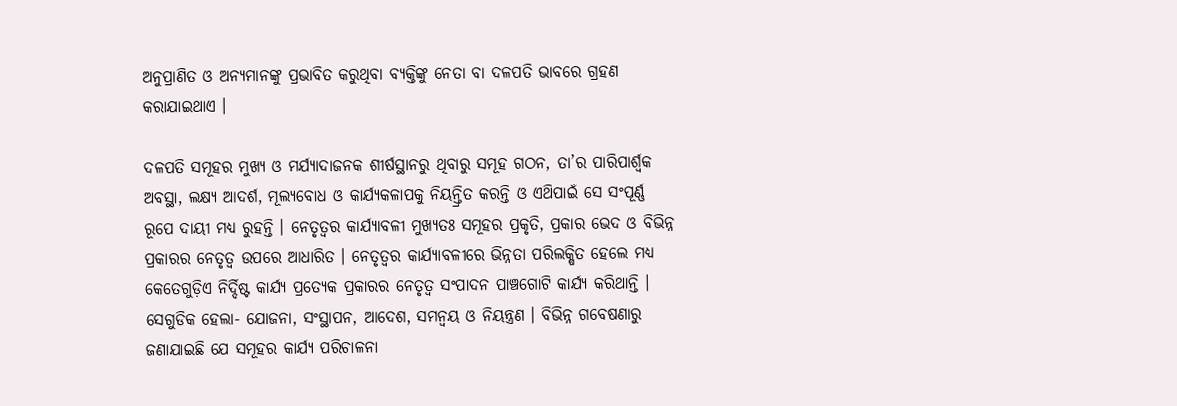ଅନୁପ୍ରାଣିତ ଓ ଅନ୍ୟମାନଙ୍କୁ ପ୍ରଭାବିତ କରୁଥିବା ବ୍ୟକ୍ତିଙ୍କୁ ନେତା ବା ଦଳପତି ଭାବରେ ଗ୍ରହଣ କରାଯାଇଥାଏ ।

ଦଳପତି ସମୂହର ମୁଖ୍ୟ ଓ ମର୍ଯ୍ୟାଦାଜନକ ଶୀର୍ଷସ୍ଥାନରୁ ଥିବାରୁ ସମୂହ ଗଠନ, ତା’ର ପାରିପାର୍ଶ୍ଵକ ଅବସ୍ଥା, ଲକ୍ଷ୍ୟ ଆଦର୍ଶ, ମୂଲ୍ୟବୋଧ ଓ କାର୍ଯ୍ୟକଳାପକୁ ନିୟନ୍ତ୍ରିତ କରନ୍ତି ଓ ଏଥ‌ିପାଇଁ ସେ ସଂପୂର୍ଣ୍ଣ ରୂପେ ଦାୟୀ ମଧ୍ଯ ରୁହନ୍ତି । ନେତୃତ୍ଵର କାର୍ଯ୍ୟାବଳୀ ମୁଖ୍ୟତଃ ସମୂହର ପ୍ରକୃତି, ପ୍ରକାର ଭେଦ ଓ ବିଭିନ୍ନ ପ୍ରକାରର ନେତୃତ୍ଵ ଉପରେ ଆଧାରିତ । ନେତୃତ୍ବର କାର୍ଯ୍ୟାବଳୀରେ ଭିନ୍ନତା ପରିଲକ୍ଷିତ ହେଲେ ମଧ୍ୟ କେତେଗୁଡ଼ିଏ ନିର୍ଦ୍ଦିଷ୍ଟ କାର୍ଯ୍ୟ ପ୍ରତ୍ୟେକ ପ୍ରକାରର ନେତୃତ୍ଵ ସଂପାଦନ ପାଞ୍ଚଗୋଟି କାର୍ଯ୍ୟ କରିଥାନ୍ତି । ସେଗୁଡିକ ହେଲା- ଯୋଜନା, ସଂସ୍ଥାପନ, ଆଦେଶ, ସମନ୍ଵୟ ଓ ନିୟନ୍ତ୍ରଣ । ବିଭିନ୍ନ ଗବେଷଣାରୁ ଜଣାଯାଇଛି ଯେ ସମୂହର କାର୍ଯ୍ୟ ପରିଚାଳନା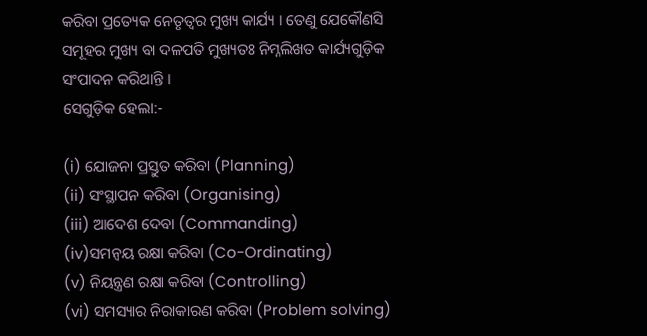କରିବା ପ୍ରତ୍ୟେକ ନେତୃତ୍ବର ମୁଖ୍ୟ କାର୍ଯ୍ୟ । ତେଣୁ ଯେକୌଣସି ସମୂହର ମୁଖ୍ୟ ବା ଦଳପତି ମୁଖ୍ୟତଃ ନିମ୍ନଲିଖତ କାର୍ଯ୍ୟଗୁଡ଼ିକ ସଂପାଦନ କରିଥାନ୍ତି ।
ସେଗୁଡ଼ିକ ହେଲା:-

(i) ଯୋଜନା ପ୍ରସ୍ତୁତ କରିବା (Planning)
(ii) ସଂସ୍ଥାପନ କରିବା (Organising)
(iii) ଆଦେଶ ଦେବା (Commanding)
(iv)ସମନ୍ଵୟ ରକ୍ଷା କରିବା (Co-Ordinating)
(v) ନିୟନ୍ତ୍ରଣ ରକ୍ଷା କରିବା (Controlling)
(vi) ସମସ୍ୟାର ନିରାକାରଣ କରିବା (Problem solving)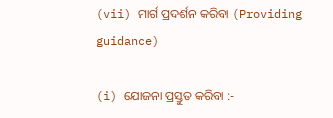(vii) ମାର୍ଗ ପ୍ରଦର୍ଶନ କରିବା (Providing guidance)

(i) ଯୋଜନା ପ୍ରସ୍ତୁତ କରିବା :-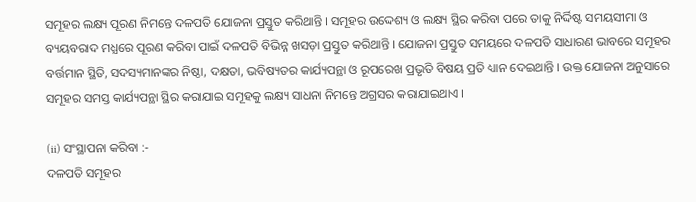ସମୂହର ଲକ୍ଷ୍ୟ ପୂରଣ ନିମନ୍ତେ ଦଳପତି ଯୋଜନା ପ୍ରସ୍ତୁତ କରିଥାନ୍ତି । ସମୂହର ଉଦ୍ଦେଶ୍ୟ ଓ ଲକ୍ଷ୍ୟ ସ୍ଥିର କରିବା ପରେ ତାକୁ ନିର୍ଦ୍ଦିଷ୍ଟ ସମୟସୀମା ଓ ବ୍ୟୟବରାଦ ମଧ୍ଯରେ ପୂରଣ କରିବା ପାଇଁ ଦଳପତି ବିଭିନ୍ନ ଖସଡ଼ା ପ୍ରସ୍ତୁତ କରିଥାନ୍ତି । ଯୋଜନା ପ୍ରସ୍ତୁତ ସମୟରେ ଦଳପତି ସାଧାରଣ ଭାବରେ ସମୂହର ବର୍ତ୍ତମାନ ସ୍ଥିତି, ସଦସ୍ୟମାନଙ୍କର ନିଷ୍ଠା, ଦକ୍ଷତା, ଭବିଷ୍ୟତର କାର୍ଯ୍ୟପନ୍ଥା ଓ ରୂପରେଖ ପ୍ରଭୃତି ବିଷୟ ପ୍ରତି ଧ୍ୟାନ ଦେଇଥାନ୍ତି । ଉକ୍ତ ଯୋଜନା ଅନୁସାରେ ସମୂହର ସମସ୍ତ କାର୍ଯ୍ୟପନ୍ଥା ସ୍ଥିର କରାଯାଇ ସମୂହକୁ ଲକ୍ଷ୍ୟ ସାଧନା ନିମନ୍ତେ ଅଗ୍ରସର କରାଯାଇଥାଏ ।

(ii) ସଂସ୍ଥାପନା କରିବା :-
ଦଳପତି ସମୂହର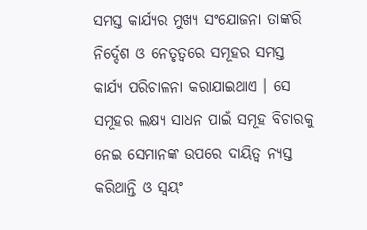ସମସ୍ତ କାର୍ଯ୍ୟର ମୁଖ୍ୟ ସଂଯୋଜନା ତାଙ୍କରି ନିର୍ଦ୍ଦେଶ ଓ ନେତୃତ୍ଵରେ ସମୂହର ସମସ୍ତ କାର୍ଯ୍ୟ ପରିଚାଳନା କରାଯାଇଥାଏ । ସେ ସମୂହର ଲକ୍ଷ୍ୟ ସାଧନ ପାଇଁ ସମୂହ ବିଚାରକୁ ନେଇ ସେମାନଙ୍କ ଉପରେ ଦାୟିତ୍ଵ ନ୍ୟସ୍ତ କରିଥାନ୍ତି ଓ ସ୍ଵୟଂ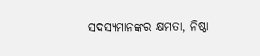ସଦସ୍ୟମାନଙ୍କର କ୍ଷମତା, ନିଷ୍ଠା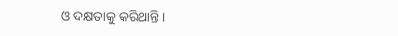ଓ ଦକ୍ଷତାକୁ କରିଥାନ୍ତି ।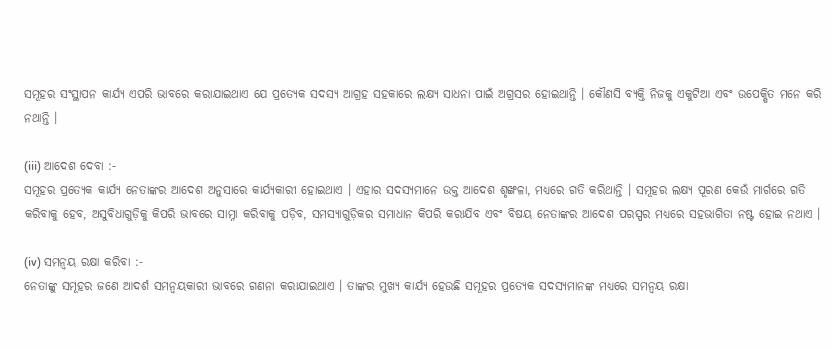ସମୂହର ସଂସ୍ଥାପନ କାର୍ଯ୍ୟ ଏପରି ଭାବରେ କରାଯାଇଥାଏ ଯେ ପ୍ରତ୍ୟେକ ସଦସ୍ୟ ଆଗ୍ରହ ସହକାରେ ଲକ୍ଷ୍ୟ ସାଧନା ପାଇଁ ଅଗ୍ରସର ହୋଇଥାନ୍ତି । କୌଣସି ବ୍ୟକ୍ତି ନିଜକୁ ଏକୁଟିଆ ଏବଂ ଉପେକ୍ଷିତ ମନେ କରି ନଥାନ୍ତି ।

(iii) ଆଦେଶ ଦେବା :-
ସମୂହର ପ୍ରତ୍ୟେକ କାର୍ଯ୍ୟ ନେତାଙ୍କର ଆଦେଶ ଅନୁସାରେ କାର୍ଯ୍ୟକାରୀ ହୋଇଥାଏ । ଏହାର ସଦସ୍ୟମାନେ ଉକ୍ତ ଆଦେଶ ଶୃଙ୍ଖଳା, ମଧ୍ୟରେ ଗତି କରିଥାନ୍ତି । ସମୂହର ଲକ୍ଷ୍ୟ ପୂରଣ କେଉଁ ମାର୍ଗରେ ଗତି କରିବାକୁ ହେବ, ଅସୁବିଧାଗୁଡ଼ିକୁ କିପରି ଭାବରେ ସାମ୍ନା କରିବାକୁ ପଡ଼ିବ, ସମସ୍ୟାଗୁଡ଼ିକର ସମାଧାନ କିପରି କରାଯିବ ଏବଂ ବିଷୟ ନେତାଙ୍କର ଆଦେଶ ପରସ୍ପର ମଧ୍ୟରେ ସହଭାଗିତା ନଷ୍ଟ ହୋଇ ନଥାଏ ।

(iv) ସମନ୍ଵୟ ରକ୍ଷା କରିବା :-
ନେତାଙ୍କୁ ସମୂହର ଜଣେ ଆଦର୍ଶ ସମନ୍ଵୟକାରୀ ଭାବରେ ଗଣନା କରାଯାଇଥାଏ । ତାଙ୍କର ମୁଖ୍ୟ କାର୍ଯ୍ୟ ହେଉଛି ସମୂହର ପ୍ରତ୍ୟେକ ସଦସ୍ୟମାନଙ୍କ ମଧ୍ୟରେ ସମନ୍ଵୟ ରକ୍ଷା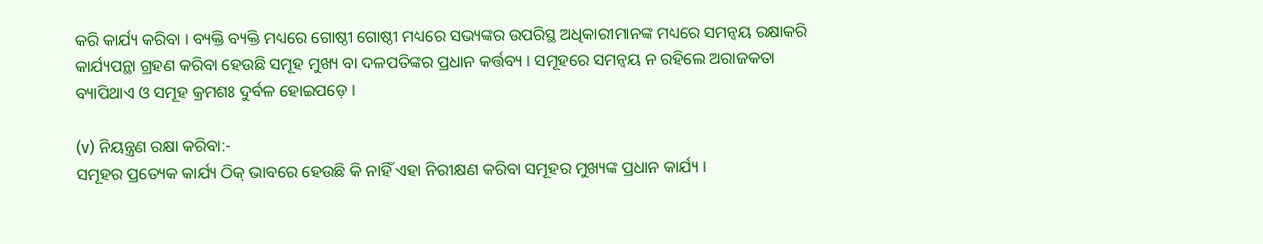କରି କାର୍ଯ୍ୟ କରିବା । ବ୍ୟକ୍ତି ବ୍ୟକ୍ତି ମଧ୍ୟରେ ଗୋଷ୍ଠୀ ଗୋଷ୍ଠୀ ମଧ୍ୟରେ ସଭ୍ୟଙ୍କର ଉପରିସ୍ଥ ଅଧିକାରୀମାନଙ୍କ ମଧ୍ୟରେ ସମନ୍ଵୟ ରକ୍ଷାକରି କାର୍ଯ୍ୟପନ୍ଥା ଗ୍ରହଣ କରିବା ହେଉଛି ସମୂହ ମୁଖ୍ୟ ବା ଦଳପତିଙ୍କର ପ୍ରଧାନ କର୍ତ୍ତବ୍ୟ । ସମୂହରେ ସମନ୍ଵୟ ନ ରହିଲେ ଅରାଜକତା ବ୍ୟାପିଥାଏ ଓ ସମୂହ କ୍ରମଶଃ ଦୁର୍ବଳ ହୋଇପଡ଼େ ।

(v) ନିୟନ୍ତ୍ରଣ ରକ୍ଷା କରିବା:-
ସମୂହର ପ୍ରତ୍ୟେକ କାର୍ଯ୍ୟ ଠିକ୍ ଭାବରେ ହେଉଛି କି ନାହିଁ ଏହା ନିରୀକ୍ଷଣ କରିବା ସମୂହର ମୁଖ୍ୟଙ୍କ ପ୍ରଧାନ କାର୍ଯ୍ୟ ।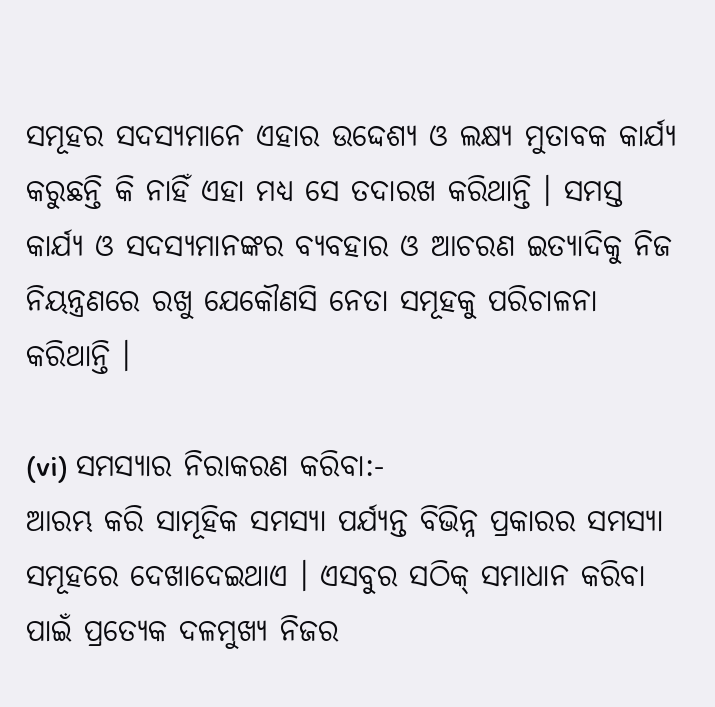ସମୂହର ସଦସ୍ୟମାନେ ଏହାର ଉଦ୍ଦେଶ୍ୟ ଓ ଲକ୍ଷ୍ୟ ମୁତାବକ କାର୍ଯ୍ୟ କରୁଛନ୍ତି କି ନାହିଁ ଏହା ମଧ୍ୟ ସେ ତଦାରଖ କରିଥାନ୍ତି । ସମସ୍ତ କାର୍ଯ୍ୟ ଓ ସଦସ୍ୟମାନଙ୍କର ବ୍ୟବହାର ଓ ଆଚରଣ ଇତ୍ୟାଦିକୁ ନିଜ ନିୟନ୍ତ୍ରଣରେ ରଖୁ ଯେକୌଣସି ନେତା ସମୂହକୁ ପରିଚାଳନା କରିଥାନ୍ତି ।

(vi) ସମସ୍ୟାର ନିରାକରଣ କରିବା:-
ଆରମ୍ଭ କରି ସାମୂହିକ ସମସ୍ୟା ପର୍ଯ୍ୟନ୍ତ ବିଭିନ୍ନ ପ୍ରକାରର ସମସ୍ୟା ସମୂହରେ ଦେଖାଦେଇଥାଏ । ଏସବୁର ସଠିକ୍ ସମାଧାନ କରିବା ପାଇଁ ପ୍ରତ୍ୟେକ ଦଳମୁଖ୍ୟ ନିଜର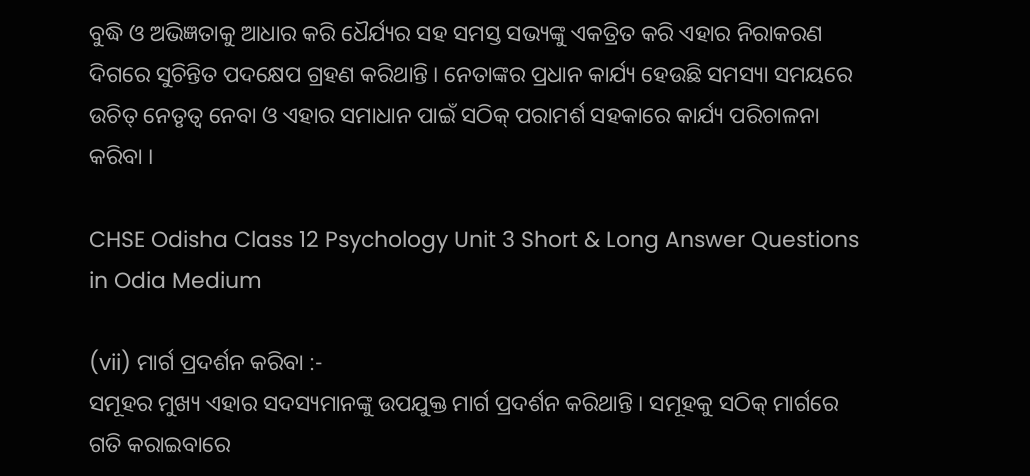ବୁଦ୍ଧି ଓ ଅଭିଜ୍ଞତାକୁ ଆଧାର କରି ଧୈର୍ଯ୍ୟର ସହ ସମସ୍ତ ସଭ୍ୟଙ୍କୁ ଏକତ୍ରିତ କରି ଏହାର ନିରାକରଣ ଦିଗରେ ସୁଚିନ୍ତିତ ପଦକ୍ଷେପ ଗ୍ରହଣ କରିଥାନ୍ତି । ନେତାଙ୍କର ପ୍ରଧାନ କାର୍ଯ୍ୟ ହେଉଛି ସମସ୍ୟା ସମୟରେ ଉଚିତ୍ ନେତୃତ୍ଵ ନେବା ଓ ଏହାର ସମାଧାନ ପାଇଁ ସଠିକ୍ ପରାମର୍ଶ ସହକାରେ କାର୍ଯ୍ୟ ପରିଚାଳନା କରିବା ।

CHSE Odisha Class 12 Psychology Unit 3 Short & Long Answer Questions in Odia Medium

(vii) ମାର୍ଗ ପ୍ରଦର୍ଶନ କରିବା :-
ସମୂହର ମୁଖ୍ୟ ଏହାର ସଦସ୍ୟମାନଙ୍କୁ ଉପଯୁକ୍ତ ମାର୍ଗ ପ୍ରଦର୍ଶନ କରିଥାନ୍ତି । ସମୂହକୁ ସଠିକ୍ ମାର୍ଗରେ ଗତି କରାଇବାରେ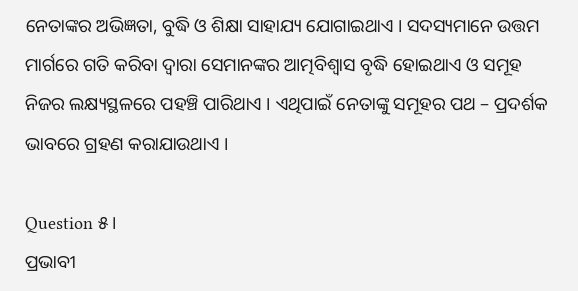ନେତାଙ୍କର ଅଭିଜ୍ଞତା, ବୁଦ୍ଧି ଓ ଶିକ୍ଷା ସାହାଯ୍ୟ ଯୋଗାଇଥାଏ । ସଦସ୍ୟମାନେ ଉତ୍ତମ ମାର୍ଗରେ ଗତି କରିବା ଦ୍ଵାରା ସେମାନଙ୍କର ଆତ୍ମବିଶ୍ଵାସ ବୃଦ୍ଧି ହୋଇଥାଏ ଓ ସମୂହ ନିଜର ଲକ୍ଷ୍ୟସ୍ଥଳରେ ପହଞ୍ଚି ପାରିଥାଏ । ଏଥିପାଇଁ ନେତାଙ୍କୁ ସମୂହର ପଥ – ପ୍ରଦର୍ଶକ ଭାବରେ ଗ୍ରହଣ କରାଯାଉଥାଏ ।

Question ୫।
ପ୍ରଭାବୀ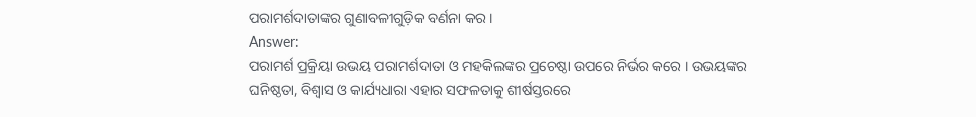ପରାମର୍ଶଦାତାଙ୍କର ଗୁଣାବଳୀଗୁଡ଼ିକ ବର୍ଣନା କର ।
Answer:
ପରାମର୍ଶ ପ୍ରକ୍ରିୟା ଉଭୟ ପରାମର୍ଶଦାତା ଓ ମହକିଲଙ୍କର ପ୍ରଚେଷ୍ଠା ଉପରେ ନିର୍ଭର କରେ । ଉଭୟଙ୍କର ଘନିଷ୍ଠତା, ବିଶ୍ଵାସ ଓ କାର୍ଯ୍ୟଧାରା ଏହାର ସଫଳତାକୁ ଶୀର୍ଷସ୍ତରରେ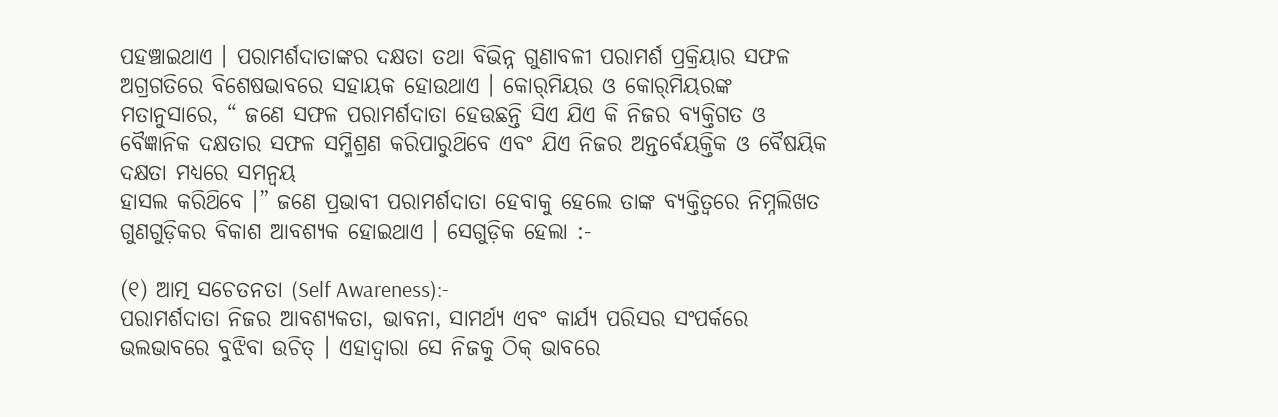ପହଞ୍ଚାଇଥାଏ । ପରାମର୍ଶଦାତାଙ୍କର ଦକ୍ଷତା ତଥା ବିଭିନ୍ନ ଗୁଣାବଳୀ ପରାମର୍ଶ ପ୍ରକ୍ରିୟାର ସଫଳ ଅଗ୍ରଗତିରେ ବିଶେଷଭାବରେ ସହାୟକ ହୋଉଥାଏ । କୋର୍‌ମିୟର ଓ କୋର୍‌ମିୟରଙ୍କ ମତାନୁସାରେ, “ ଜଣେ ସଫଳ ପରାମର୍ଶଦାତା ହେଉଛନ୍ତି ସିଏ ଯିଏ କି ନିଜର ବ୍ୟକ୍ତିଗତ ଓ ବୈଜ୍ଞାନିକ ଦକ୍ଷତାର ସଫଳ ସମ୍ମିଶ୍ରଣ କରିପାରୁଥ‌ିବେ ଏବଂ ଯିଏ ନିଜର ଅନ୍ତର୍ବେୟକ୍ତିକ ଓ ବୈଷୟିକ ଦକ୍ଷତା ମଧ୍ୟରେ ସମନ୍ଵୟ
ହାସଲ କରିଥ‌ିବେ ।” ଜଣେ ପ୍ରଭାବୀ ପରାମର୍ଶଦାତା ହେବାକୁ ହେଲେ ତାଙ୍କ ବ୍ୟକ୍ତିତ୍ଵରେ ନିମ୍ନଲିଖତ ଗୁଣଗୁଡ଼ିକର ବିକାଶ ଆବଶ୍ୟକ ହୋଇଥାଏ । ସେଗୁଡ଼ିକ ହେଲା :-

(୧) ଆତ୍ମ ସଚେତନତା (Self Awareness):-
ପରାମର୍ଶଦାତା ନିଜର ଆବଶ୍ୟକତା, ଭାବନା, ସାମର୍ଥ୍ୟ ଏବଂ କାର୍ଯ୍ୟ ପରିସର ସଂପର୍କରେ ଭଲଭାବରେ ବୁଝିବା ଉଚିତ୍ । ଏହାଦ୍ଵାରା ସେ ନିଜକୁ ଠିକ୍ ଭାବରେ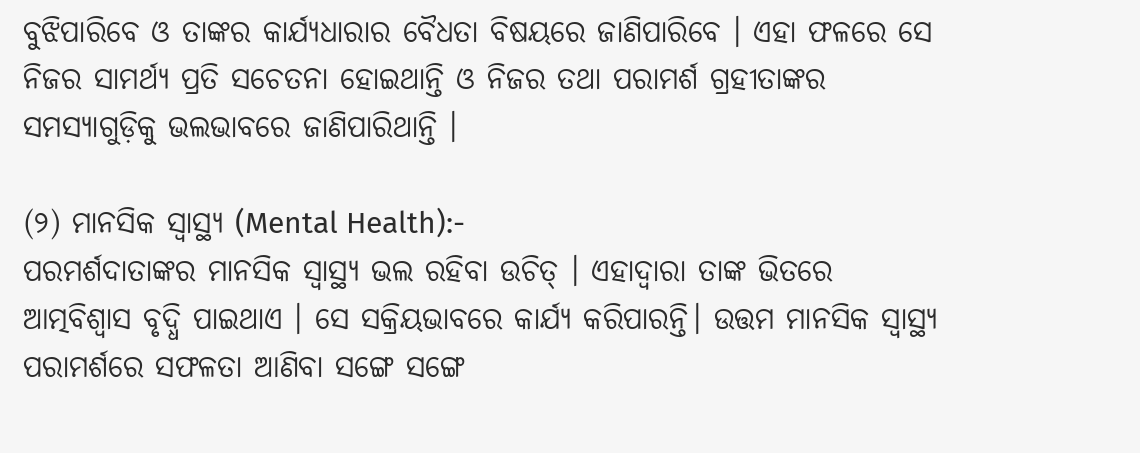ବୁଝିପାରିବେ ଓ ତାଙ୍କର କାର୍ଯ୍ୟଧାରାର ବୈଧତା ବିଷୟରେ ଜାଣିପାରିବେ । ଏହା ଫଳରେ ସେ ନିଜର ସାମର୍ଥ୍ୟ ପ୍ରତି ସଚେତନା ହୋଇଥାନ୍ତି ଓ ନିଜର ତଥା ପରାମର୍ଶ ଗ୍ରହୀତାଙ୍କର ସମସ୍ୟାଗୁଡ଼ିକୁ ଭଲଭାବରେ ଜାଣିପାରିଥାନ୍ତି ।

(୨) ମାନସିକ ସ୍ଵାସ୍ଥ୍ୟ (Mental Health):-
ପରମର୍ଶଦାତାଙ୍କର ମାନସିକ ସ୍ଵାସ୍ଥ୍ୟ ଭଲ ରହିବା ଉଚିତ୍ । ଏହାଦ୍ଵାରା ତାଙ୍କ ଭିତରେ ଆତ୍ମବିଶ୍ଵାସ ବୃଦ୍ଧି ପାଇଥାଏ । ସେ ସକ୍ରିୟଭାବରେ କାର୍ଯ୍ୟ କରିପାରନ୍ତି। ଉତ୍ତମ ମାନସିକ ସ୍ଵାସ୍ଥ୍ୟ ପରାମର୍ଶରେ ସଫଳତା ଆଣିବା ସଙ୍ଗେ ସଙ୍ଗେ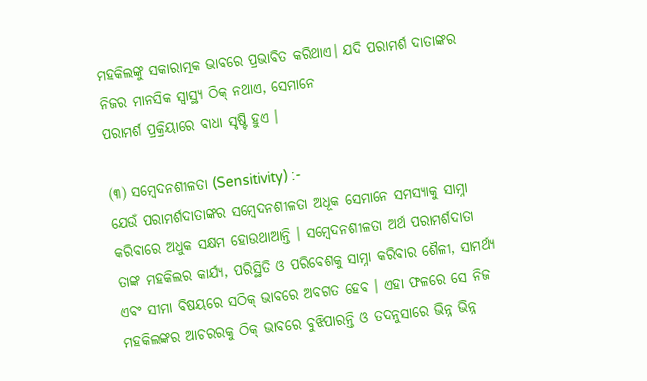ମହକିଲଙ୍କୁ ସକାରାତ୍ମକ ଭାବରେ ପ୍ରଭାବିତ କରିଥାଏ। ଯଦି ପରାମର୍ଶ ଦାତାଙ୍କର ନିଜର ମାନସିକ ସ୍ଵାସ୍ଥ୍ୟ ଠିକ୍ ନଥାଏ, ସେମାନେ
ପରାମର୍ଶ ପ୍ରକ୍ରିୟାରେ ବାଧା ସୃଷ୍ଟି ହୁଏ ।

(୩) ସମ୍ବେଦନଶୀଳତା (Sensitivity) :-
ଯେଉଁ ପରାମର୍ଶଦାତାଙ୍କର ସମ୍ବେଦନଶୀଳତା ଅଧୂକ ସେମାନେ ସମସ୍ୟାକୁ ସାମ୍ନା କରିବାରେ ଅଧୁକ ସକ୍ଷମ ହୋଉଥାଆନ୍ତି । ସମ୍ବେଦନଶୀଳତା ଅର୍ଥ ପରାମର୍ଶଦାତା ତାଙ୍କ ମହକିଲର କାର୍ଯ୍ୟ, ପରିସ୍ଥିତି ଓ ପରିବେଶକୁ ସାମ୍ନା କରିବାର ଶୈଳୀ, ସାମର୍ଥ୍ୟ ଏବଂ ସୀମା ବିଷୟରେ ସଠିକ୍ ଭାବରେ ଅବଗତ ହେବ । ଏହା ଫଳରେ ସେ ନିଜ ମହକିଲଙ୍କର ଆଚରରକୁ ଠିକ୍ ଭାବରେ ବୁଝିପାରନ୍ତି ଓ ତଦନୁସାରେ ଭିନ୍ନ ଭିନ୍ନ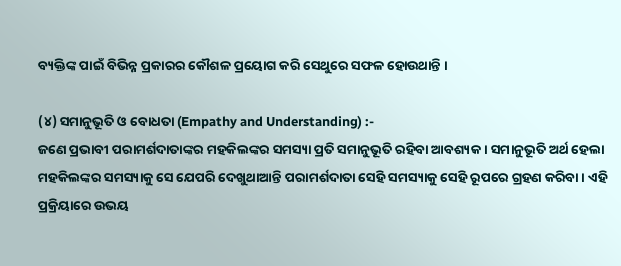ବ୍ୟକ୍ତିଙ୍କ ପାଇଁ ବିଭିନ୍ନ ପ୍ରକାରର କୌଶଳ ପ୍ରୟୋଗ କରି ସେଥୁରେ ସଫଳ ହୋଉଥାନ୍ତି ।

(୪) ସମାନୁଭୂତି ଓ ବୋଧତା (Empathy and Understanding) :-
ଜଣେ ପ୍ରଭାବୀ ପରାମର୍ଶଦାତାଙ୍କର ମହକିଲଙ୍କର ସମସ୍ୟା ପ୍ରତି ସମାନୁଭୂତି ରହିବା ଆବଶ୍ୟକ । ସମାନୁଭୂତି ଅର୍ଥ ହେଲା ମହକିଲଙ୍କର ସମସ୍ୟାକୁ ସେ ଯେପରି ଦେଖୁଥାଆନ୍ତି ପରାମର୍ଶଦାତା ସେହି ସମସ୍ୟାକୁ ସେହି ରୂପରେ ଗ୍ରହଣ କରିବା । ଏହି ପ୍ରକ୍ରିୟାରେ ଉଭୟ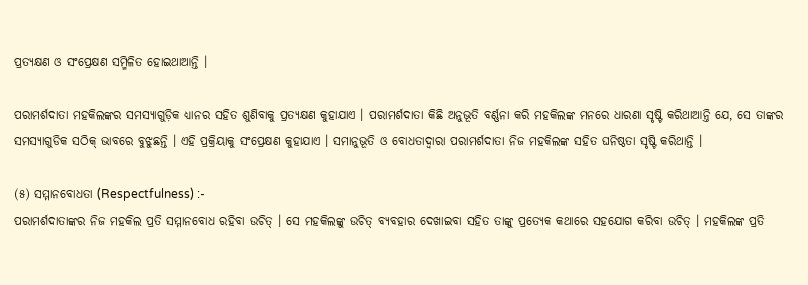ପ୍ରତ୍ୟକ୍ଷଣ ଓ ସଂପ୍ରେକ୍ଷଣ ସମ୍ମିଳିତ ହୋଇଥାଆନ୍ତି ।

ପରାମର୍ଶଦାତା ମହକିଲଙ୍କର ସମସ୍ୟାଗୁଡ଼ିକ ଧ୍ୟାନର ସହିତ ଶୁଣିବାକୁ ପ୍ରତ୍ୟକ୍ଷଣ କୁହାଯାଏ । ପରାମର୍ଶଦାତା କିଛି ଅନୁଭୂତି ବର୍ଣ୍ଣନା କରି ମହକିଲଙ୍କ ମନରେ ଧାରଣା ସୃଷ୍ଟି କରିଥାଆନ୍ତି ଯେ, ସେ ତାଙ୍କର ସମସ୍ୟାଗୁଡିକ ସଠିକ୍ ଭାବରେ ବୁଝୁଛନ୍ତି । ଏହି ପ୍ରକ୍ରିୟାକୁ ସଂପ୍ରେକ୍ଷଣ କୁହାଯାଏ । ସମାନୁଭୂତି ଓ ବୋଧତାଦ୍ଵାରା ପରାମର୍ଶଦାତା ନିଜ ମହକିଲଙ୍କ ସହିତ ଘନିଷ୍ଠତା ସୃଷ୍ଟି କରିଥାନ୍ତି ।

(୫) ସମ୍ମାନବୋଧତା (Respectfulness) :-
ପରାମର୍ଶଦାତାଙ୍କର ନିଜ ମହକିଲ ପ୍ରତି ସମ୍ମାନବୋଧ ରହିବା ଉଚିତ୍ । ସେ ମହକିଲଙ୍କୁ ଉଚିତ୍ ବ୍ୟବହାର ଦେଖାଇବା ସହିତ ତାଙ୍କୁ ପ୍ରତ୍ୟେକ କଥାରେ ସହଯୋଗ କରିବା ଉଚିତ୍ । ମହକିଲଙ୍କ ପ୍ରତି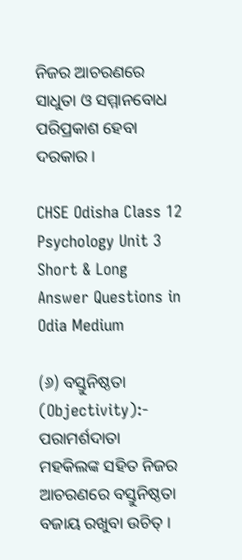ନିଜର ଆଚରଣରେ ସାଧୁତା ଓ ସମ୍ମାନବୋଧ ପରିପ୍ରକାଶ ହେବା ଦରକାର ।

CHSE Odisha Class 12 Psychology Unit 3 Short & Long Answer Questions in Odia Medium

(୬) ବସ୍ତୁନିଷ୍ଠତା (Objectivity):-
ପରାମର୍ଶଦାତା ମହକିଲଙ୍କ ସହିତ ନିଜର ଆଚରଣରେ ବସ୍ତୁନିଷ୍ଠତା ବଜାୟ ରଖୁବା ଉଚିତ୍ ।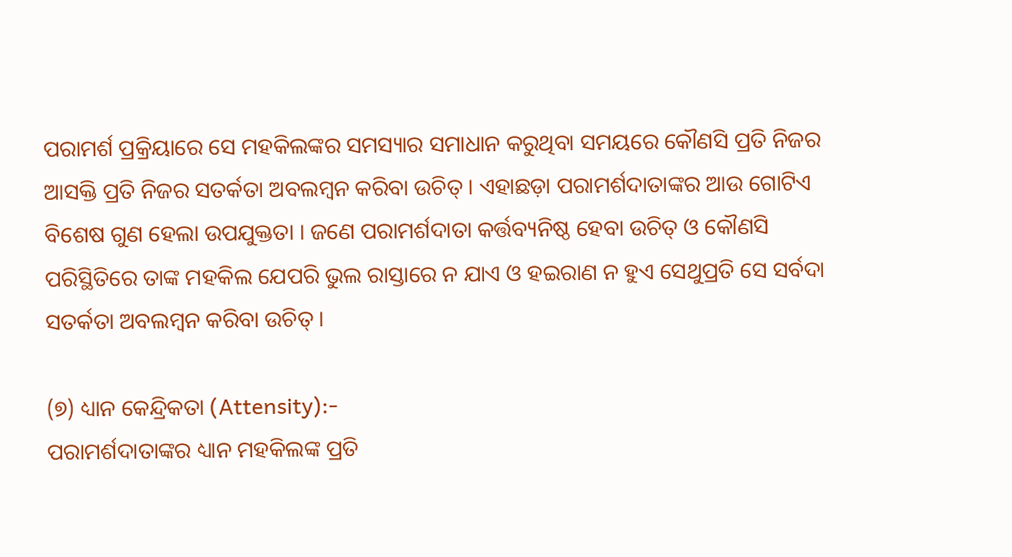ପରାମର୍ଶ ପ୍ରକ୍ରିୟାରେ ସେ ମହକିଲଙ୍କର ସମସ୍ୟାର ସମାଧାନ କରୁଥିବା ସମୟରେ କୌଣସି ପ୍ରତି ନିଜର ଆସକ୍ତି ପ୍ରତି ନିଜର ସତର୍କତା ଅବଲମ୍ବନ କରିବା ଉଚିତ୍ । ଏହାଛଡ଼ା ପରାମର୍ଶଦାତାଙ୍କର ଆଉ ଗୋଟିଏ ବିଶେଷ ଗୁଣ ହେଲା ଉପଯୁକ୍ତତା । ଜଣେ ପରାମର୍ଶଦାତା କର୍ତ୍ତବ୍ୟନିଷ୍ଠ ହେବା ଉଚିତ୍ ଓ କୌଣସି ପରିସ୍ଥିତିରେ ତାଙ୍କ ମହକିଲ ଯେପରି ଭୁଲ ରାସ୍ତାରେ ନ ଯାଏ ଓ ହଇରାଣ ନ ହୁଏ ସେଥୁପ୍ରତି ସେ ସର୍ବଦା ସତର୍କତା ଅବଲମ୍ବନ କରିବା ଉଚିତ୍ ।

(୭) ଧ୍ୟାନ କେନ୍ଦ୍ରିକତା (Attensity):-
ପରାମର୍ଶଦାତାଙ୍କର ଧ୍ୟାନ ମହକିଲଙ୍କ ପ୍ରତି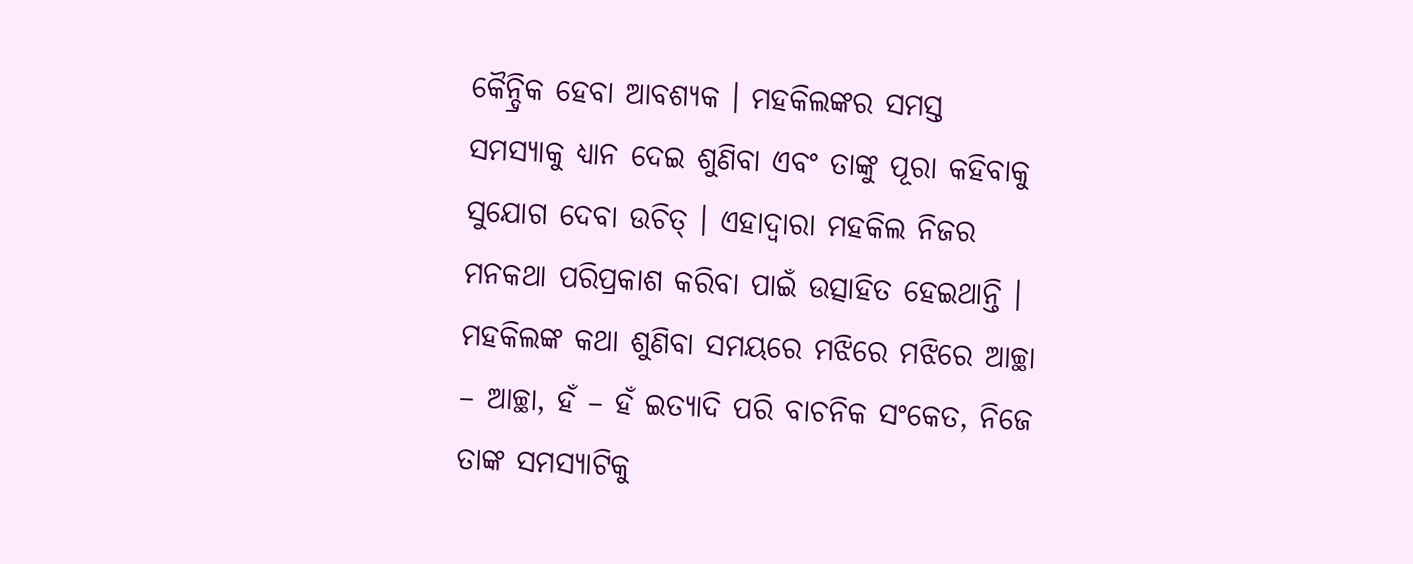କୈନ୍ଦ୍ରିକ ହେବା ଆବଶ୍ୟକ । ମହକିଲଙ୍କର ସମସ୍ତ ସମସ୍ୟାକୁ ଧ୍ୟାନ ଦେଇ ଶୁଣିବା ଏବଂ ତାଙ୍କୁ ପୂରା କହିବାକୁ ସୁଯୋଗ ଦେବା ଉଚିତ୍ । ଏହାଦ୍ଵାରା ମହକିଲ ନିଜର ମନକଥା ପରିପ୍ରକାଶ କରିବା ପାଇଁ ଉତ୍ସାହିତ ହେଇଥାନ୍ତି । ମହକିଲଙ୍କ କଥା ଶୁଣିବା ସମୟରେ ମଝିରେ ମଝିରେ ଆଚ୍ଛା – ଆଚ୍ଛା, ହଁ – ହଁ ଇତ୍ୟାଦି ପରି ବାଚନିକ ସଂକେତ, ନିଜେ ତାଙ୍କ ସମସ୍ୟାଟିକୁ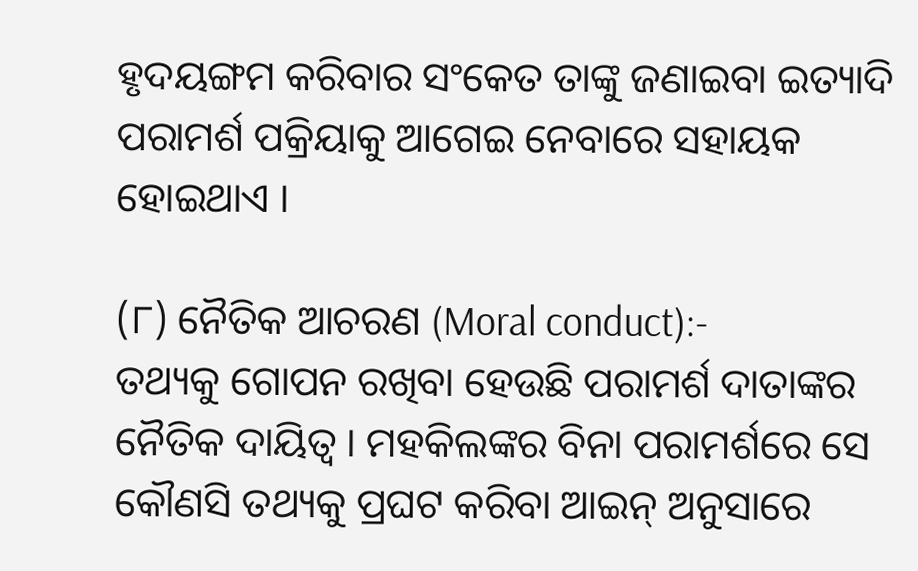ହୃଦୟଙ୍ଗମ କରିବାର ସଂକେତ ତାଙ୍କୁ ଜଣାଇବା ଇତ୍ୟାଦି ପରାମର୍ଶ ପକ୍ରିୟାକୁ ଆଗେଇ ନେବାରେ ସହାୟକ ହୋଇଥାଏ ।

(୮) ନୈତିକ ଆଚରଣ (Moral conduct):-
ତଥ୍ୟକୁ ଗୋପନ ରଖିବା ହେଉଛି ପରାମର୍ଶ ଦାତାଙ୍କର ନୈତିକ ଦାୟିତ୍ଵ । ମହକିଲଙ୍କର ବିନା ପରାମର୍ଶରେ ସେ କୌଣସି ତଥ୍ୟକୁ ପ୍ରଘଟ କରିବା ଆଇନ୍ ଅନୁସାରେ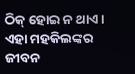ଠିକ୍ ହୋଇ ନ ଥାଏ । ଏହା ମହକିଲଙ୍କର ଜୀବନ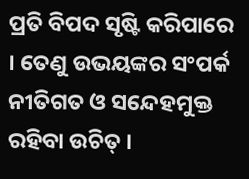ପ୍ରତି ବିପଦ ସୃଷ୍ଟି କରିପାରେ । ତେଣୁ ଉଭୟଙ୍କର ସଂପର୍କ ନୀତିଗତ ଓ ସନ୍ଦେହମୁକ୍ତ ରହିବା ଉଚିତ୍ ।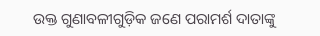ଉକ୍ତ ଗୁଣାବଳୀଗୁଡ଼ିକ ଜଣେ ପରାମର୍ଶ ଦାତାଙ୍କୁ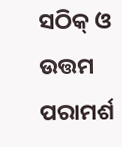ସଠିକ୍ ଓ ଉତ୍ତମ ପରାମର୍ଶ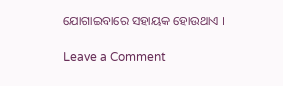ଯୋଗାଇବାରେ ସହାୟକ ହୋଉଥାଏ ।

Leave a Comment